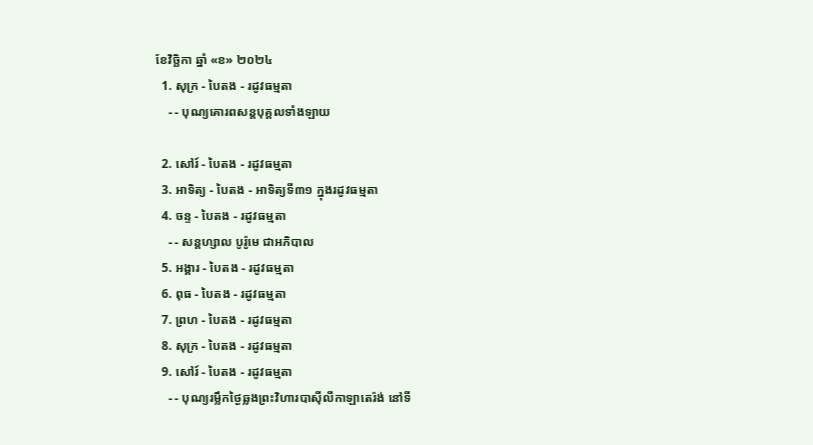ខែវិច្ឆិកា ឆ្នាំ «ខ» ២០២៤
  1. សុក្រ - បៃតង - រដូវធម្មតា
    - - បុណ្យគោរពសន្ដបុគ្គលទាំងឡាយ

  2. សៅរ៍ - បៃតង - រដូវធម្មតា
  3. អាទិត្យ - បៃតង - អាទិត្យទី៣១ ក្នុងរដូវធម្មតា
  4. ចន្ទ - បៃតង - រដូវធម្មតា
    - - សន្ដហ្សាល បូរ៉ូមេ ជាអភិបាល
  5. អង្គារ - បៃតង - រដូវធម្មតា
  6. ពុធ - បៃតង - រដូវធម្មតា
  7. ព្រហ - បៃតង - រដូវធម្មតា
  8. សុក្រ - បៃតង - រដូវធម្មតា
  9. សៅរ៍ - បៃតង - រដូវធម្មតា
    - - បុណ្យរម្លឹកថ្ងៃឆ្លងព្រះវិហារបាស៊ីលីកាឡាតេរ៉ង់ នៅទី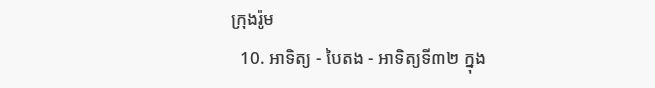ក្រុងរ៉ូម
  10. អាទិត្យ - បៃតង - អាទិត្យទី៣២ ក្នុង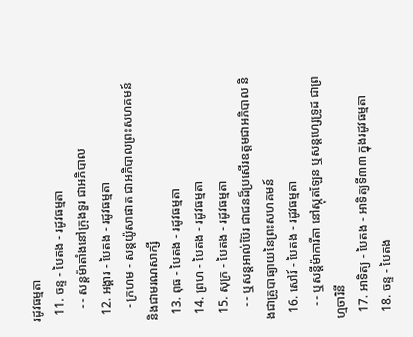រដូវធម្មតា
  11. ចន្ទ - បៃតង - រដូវធម្មតា
    - - សន្ដម៉ាតាំងនៅក្រុងទួរ ជាអភិបាល
  12. អង្គារ - បៃតង - រដូវធម្មតា
    - ក្រហម - សន្ដយ៉ូសាផាត ជាអភិបាលព្រះសហគមន៍ និងជាមរណសាក្សី
  13. ពុធ - បៃតង - រដូវធម្មតា
  14. ព្រហ - បៃតង - រដូវធម្មតា
  15. សុក្រ - បៃតង - រដូវធម្មតា
    - - ឬសន្ដអាល់ប៊ែរ ជាជនដ៏ប្រសើរឧត្ដមជាអភិបាល និងជាគ្រូបាធ្យាយនៃព្រះសហគមន៍
  16. សៅរ៍ - បៃតង - រដូវធម្មតា
    - - ឬសន្ដីម៉ាការីតា នៅស្កុតឡែន ឬសន្ដហ្សេទ្រូដ ជាព្រហ្មចារិនី
  17. អាទិត្យ - បៃតង - អាទិត្យទី៣៣ ក្នុងរដូវធម្មតា
  18. ចន្ទ - បៃតង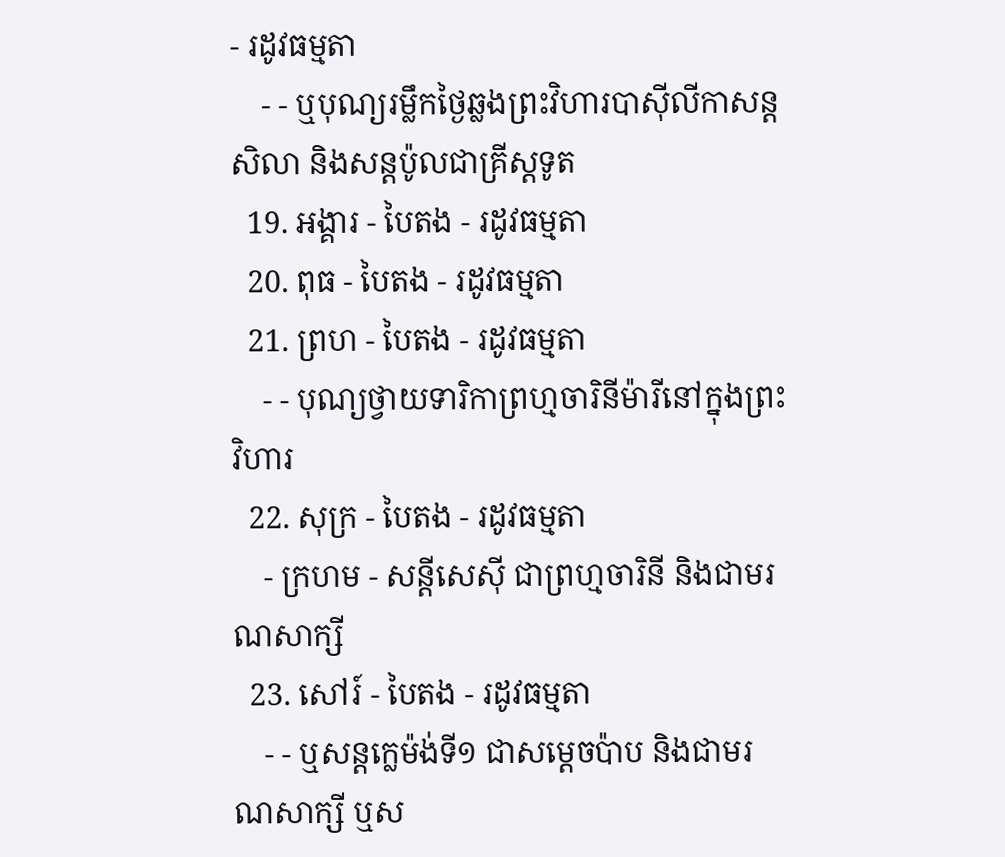- រដូវធម្មតា
    - - ឬបុណ្យរម្លឹកថ្ងៃឆ្លងព្រះវិហារបាស៊ីលីកាសន្ដសិលា និងសន្ដប៉ូលជាគ្រីស្ដទូត
  19. អង្គារ - បៃតង - រដូវធម្មតា
  20. ពុធ - បៃតង - រដូវធម្មតា
  21. ព្រហ - បៃតង - រដូវធម្មតា
    - - បុណ្យថ្វាយទារិកាព្រហ្មចារិនីម៉ារីនៅក្នុងព្រះវិហារ
  22. សុក្រ - បៃតង - រដូវធម្មតា
    - ក្រហម - សន្ដីសេស៊ី ជាព្រហ្មចារិនី និងជាមរណសាក្សី
  23. សៅរ៍ - បៃតង - រដូវធម្មតា
    - - ឬសន្ដក្លេម៉ង់ទី១ ជាសម្ដេចប៉ាប និងជាមរណសាក្សី ឬស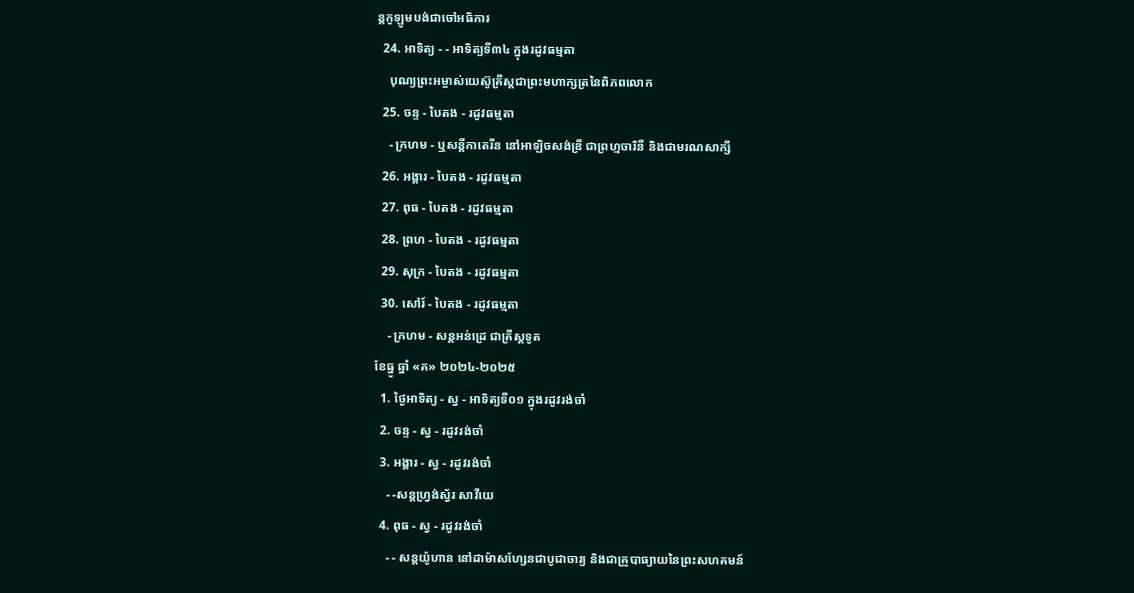ន្ដកូឡូមបង់ជាចៅអធិការ
  24. អាទិត្យ - - អាទិត្យទី៣៤ ក្នុងរដូវធម្មតា
    បុណ្យព្រះអម្ចាស់យេស៊ូគ្រីស្ដជាព្រះមហាក្សត្រនៃពិភពលោក
  25. ចន្ទ - បៃតង - រដូវធម្មតា
    - ក្រហម - ឬសន្ដីកាតេរីន នៅអាឡិចសង់ឌ្រី ជាព្រហ្មចារិនី និងជាមរណសាក្សី
  26. អង្គារ - បៃតង - រដូវធម្មតា
  27. ពុធ - បៃតង - រដូវធម្មតា
  28. ព្រហ - បៃតង - រដូវធម្មតា
  29. សុក្រ - បៃតង - រដូវធម្មតា
  30. សៅរ៍ - បៃតង - រដូវធម្មតា
    - ក្រហម - សន្ដអន់ដ្រេ ជាគ្រីស្ដទូត
ខែធ្នូ ឆ្នាំ «គ» ២០២៤-២០២៥
  1. ថ្ងៃអាទិត្យ - ស្វ - អាទិត្យទី០១ ក្នុងរដូវរង់ចាំ
  2. ចន្ទ - ស្វ - រដូវរង់ចាំ
  3. អង្គារ - ស្វ - រដូវរង់ចាំ
    - -សន្ដហ្វ្រង់ស្វ័រ សាវីយេ
  4. ពុធ - ស្វ - រដូវរង់ចាំ
    - - សន្ដយ៉ូហាន នៅដាម៉ាសហ្សែនជាបូជាចារ្យ និងជាគ្រូបាធ្យាយនៃព្រះសហគមន៍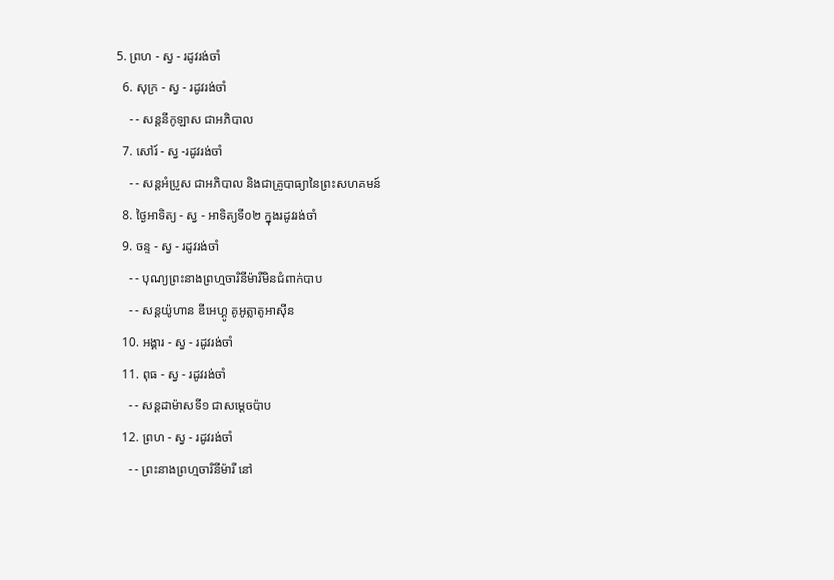5. ព្រហ - ស្វ - រដូវរង់ចាំ
  6. សុក្រ - ស្វ - រដូវរង់ចាំ
    - - សន្ដនីកូឡាស ជាអភិបាល
  7. សៅរ៍ - ស្វ -រដូវរង់ចាំ
    - - សន្ដអំប្រូស ជាអភិបាល និងជាគ្រូបាធ្យានៃព្រះសហគមន៍
  8. ថ្ងៃអាទិត្យ - ស្វ - អាទិត្យទី០២ ក្នុងរដូវរង់ចាំ
  9. ចន្ទ - ស្វ - រដូវរង់ចាំ
    - - បុណ្យព្រះនាងព្រហ្មចារិនីម៉ារីមិនជំពាក់បាប
    - - សន្ដយ៉ូហាន ឌីអេហ្គូ គូអូត្លាតូអាស៊ីន
  10. អង្គារ - ស្វ - រដូវរង់ចាំ
  11. ពុធ - ស្វ - រដូវរង់ចាំ
    - - សន្ដដាម៉ាសទី១ ជាសម្ដេចប៉ាប
  12. ព្រហ - ស្វ - រដូវរង់ចាំ
    - - ព្រះនាងព្រហ្មចារិនីម៉ារី នៅ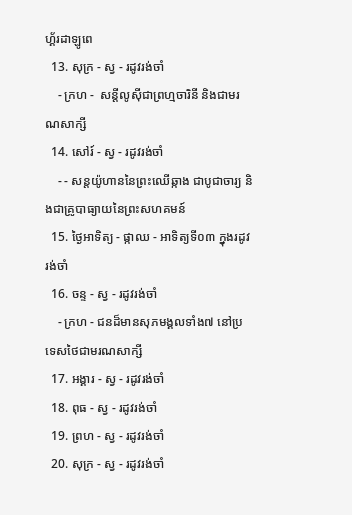ហ្គ័រដាឡូពេ
  13. សុក្រ - ស្វ - រដូវរង់ចាំ
    - ក្រហ -  សន្ដីលូស៊ីជាព្រហ្មចារិនី និងជាមរណសាក្សី
  14. សៅរ៍ - ស្វ - រដូវរង់ចាំ
    - - សន្ដយ៉ូហាននៃព្រះឈើឆ្កាង ជាបូជាចារ្យ និងជាគ្រូបាធ្យាយនៃព្រះសហគមន៍
  15. ថ្ងៃអាទិត្យ - ផ្កាឈ - អាទិត្យទី០៣ ក្នុងរដូវរង់ចាំ
  16. ចន្ទ - ស្វ - រដូវរង់ចាំ
    - ក្រហ - ជនដ៏មានសុភមង្គលទាំង៧ នៅប្រទេសថៃជាមរណសាក្សី
  17. អង្គារ - ស្វ - រដូវរង់ចាំ
  18. ពុធ - ស្វ - រដូវរង់ចាំ
  19. ព្រហ - ស្វ - រដូវរង់ចាំ
  20. សុក្រ - ស្វ - រដូវរង់ចាំ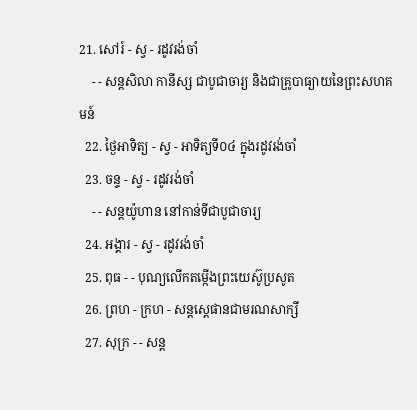21. សៅរ៍ - ស្វ - រដូវរង់ចាំ
    - - សន្ដសិលា កានីស្ស ជាបូជាចារ្យ និងជាគ្រូបាធ្យាយនៃព្រះសហគមន៍
  22. ថ្ងៃអាទិត្យ - ស្វ - អាទិត្យទី០៤ ក្នុងរដូវរង់ចាំ
  23. ចន្ទ - ស្វ - រដូវរង់ចាំ
    - - សន្ដយ៉ូហាន នៅកាន់ទីជាបូជាចារ្យ
  24. អង្គារ - ស្វ - រដូវរង់ចាំ
  25. ពុធ - - បុណ្យលើកតម្កើងព្រះយេស៊ូប្រសូត
  26. ព្រហ - ក្រហ - សន្តស្តេផានជាមរណសាក្សី
  27. សុក្រ - - សន្ត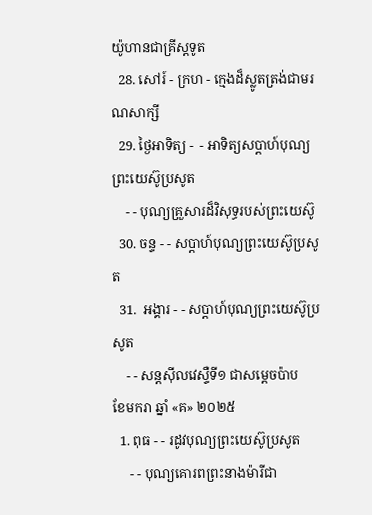យ៉ូហានជាគ្រីស្តទូត
  28. សៅរ៍ - ក្រហ - ក្មេងដ៏ស្លូតត្រង់ជាមរណសាក្សី
  29. ថ្ងៃអាទិត្យ -  - អាទិត្យសប្ដាហ៍បុណ្យព្រះយេស៊ូប្រសូត
    - - បុណ្យគ្រួសារដ៏វិសុទ្ធរបស់ព្រះយេស៊ូ
  30. ចន្ទ - - សប្ដាហ៍បុណ្យព្រះយេស៊ូប្រសូត
  31.  អង្គារ - - សប្ដាហ៍បុណ្យព្រះយេស៊ូប្រសូត
    - - សន្ដស៊ីលវេស្ទឺទី១ ជាសម្ដេចប៉ាប
ខែមករា ឆ្នាំ «គ» ២០២៥
  1. ពុធ - - រដូវបុណ្យព្រះយេស៊ូប្រសូត
     - - បុណ្យគោរពព្រះនាងម៉ារីជា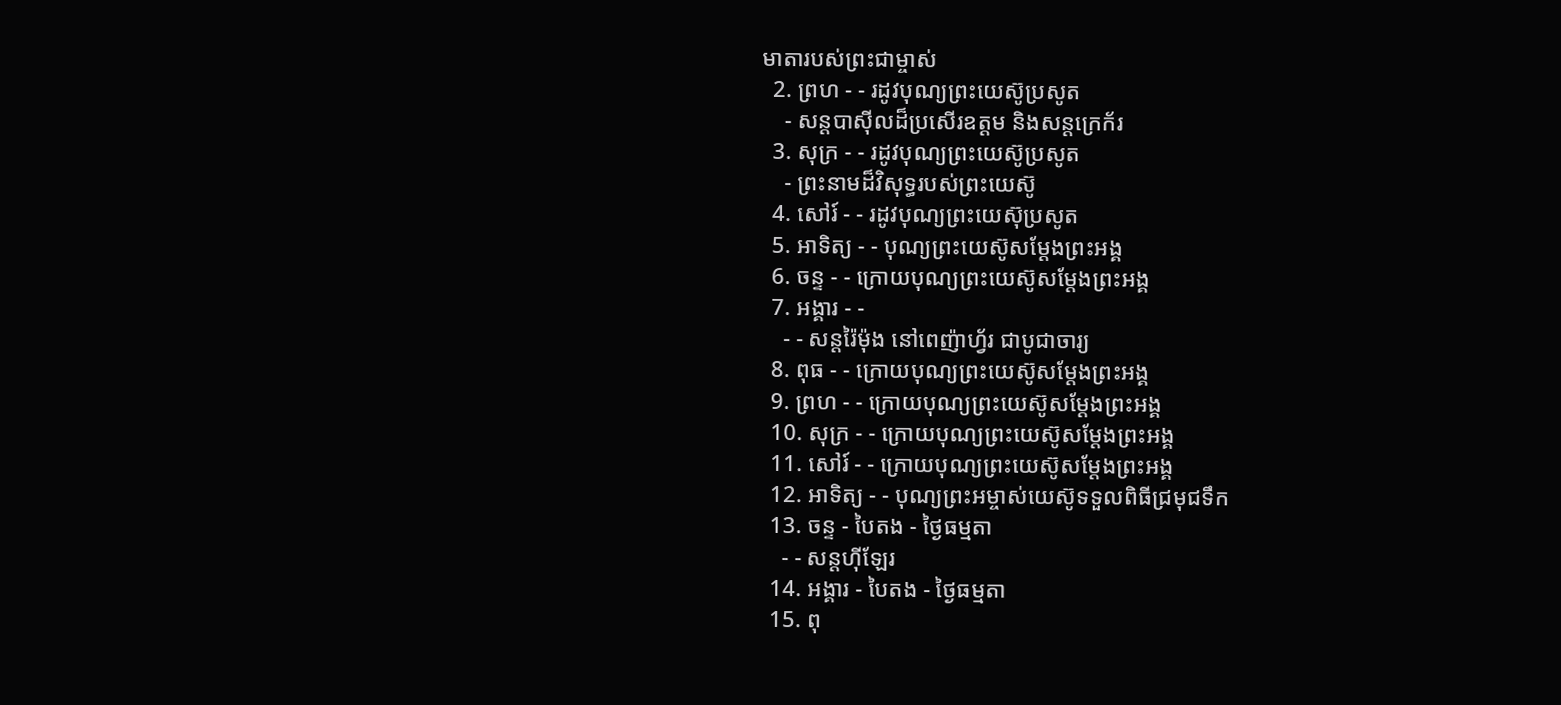មាតារបស់ព្រះជាម្ចាស់
  2. ព្រហ - - រដូវបុណ្យព្រះយេស៊ូប្រសូត
    - សន្ដបាស៊ីលដ៏ប្រសើរឧត្ដម និងសន្ដក្រេក័រ
  3. សុក្រ - - រដូវបុណ្យព្រះយេស៊ូប្រសូត
    - ព្រះនាមដ៏វិសុទ្ធរបស់ព្រះយេស៊ូ
  4. សៅរ៍ - - រដូវបុណ្យព្រះយេស៊ុប្រសូត
  5. អាទិត្យ - - បុណ្យព្រះយេស៊ូសម្ដែងព្រះអង្គ
  6. ចន្ទ - - ក្រោយបុណ្យព្រះយេស៊ូសម្ដែងព្រះអង្គ
  7. អង្គារ - -
    - - សន្ដរ៉ៃម៉ុង នៅពេញ៉ាហ្វ័រ ជាបូជាចារ្យ
  8. ពុធ - - ក្រោយបុណ្យព្រះយេស៊ូសម្ដែងព្រះអង្គ
  9. ព្រហ - - ក្រោយបុណ្យព្រះយេស៊ូសម្ដែងព្រះអង្គ
  10. សុក្រ - - ក្រោយបុណ្យព្រះយេស៊ូសម្ដែងព្រះអង្គ
  11. សៅរ៍ - - ក្រោយបុណ្យព្រះយេស៊ូសម្ដែងព្រះអង្គ
  12. អាទិត្យ - - បុណ្យព្រះអម្ចាស់យេស៊ូទទួលពិធីជ្រមុជទឹក
  13. ចន្ទ - បៃតង - ថ្ងៃធម្មតា
    - - សន្ដហ៊ីឡែរ
  14. អង្គារ - បៃតង - ថ្ងៃធម្មតា
  15. ពុ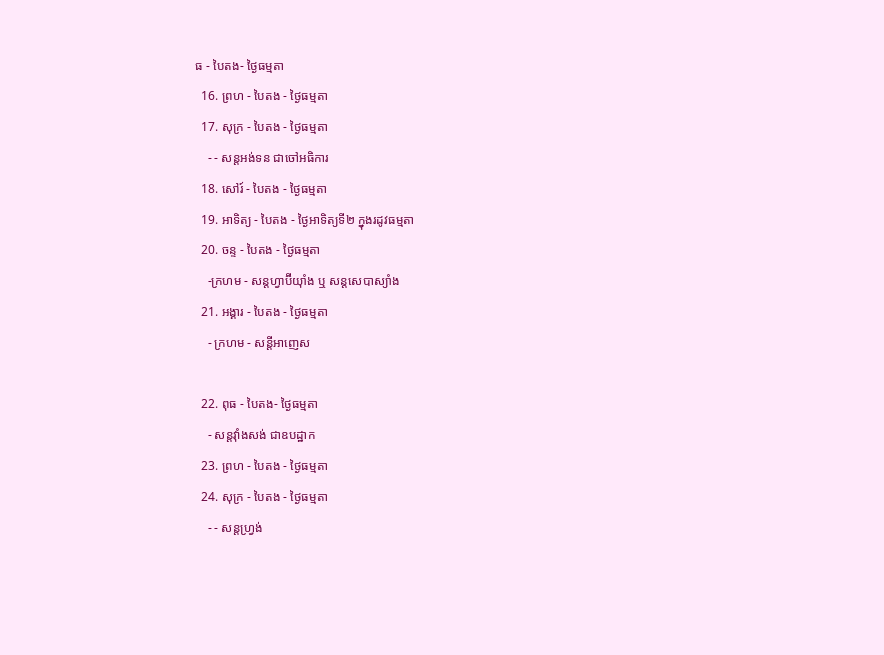ធ - បៃតង- ថ្ងៃធម្មតា
  16. ព្រហ - បៃតង - ថ្ងៃធម្មតា
  17. សុក្រ - បៃតង - ថ្ងៃធម្មតា
    - - សន្ដអង់ទន ជាចៅអធិការ
  18. សៅរ៍ - បៃតង - ថ្ងៃធម្មតា
  19. អាទិត្យ - បៃតង - ថ្ងៃអាទិត្យទី២ ក្នុងរដូវធម្មតា
  20. ចន្ទ - បៃតង - ថ្ងៃធម្មតា
    -ក្រហម - សន្ដហ្វាប៊ីយ៉ាំង ឬ សន្ដសេបាស្យាំង
  21. អង្គារ - បៃតង - ថ្ងៃធម្មតា
    - ក្រហម - សន្ដីអាញេស

  22. ពុធ - បៃតង- ថ្ងៃធម្មតា
    - សន្ដវ៉ាំងសង់ ជាឧបដ្ឋាក
  23. ព្រហ - បៃតង - ថ្ងៃធម្មតា
  24. សុក្រ - បៃតង - ថ្ងៃធម្មតា
    - - សន្ដហ្វ្រង់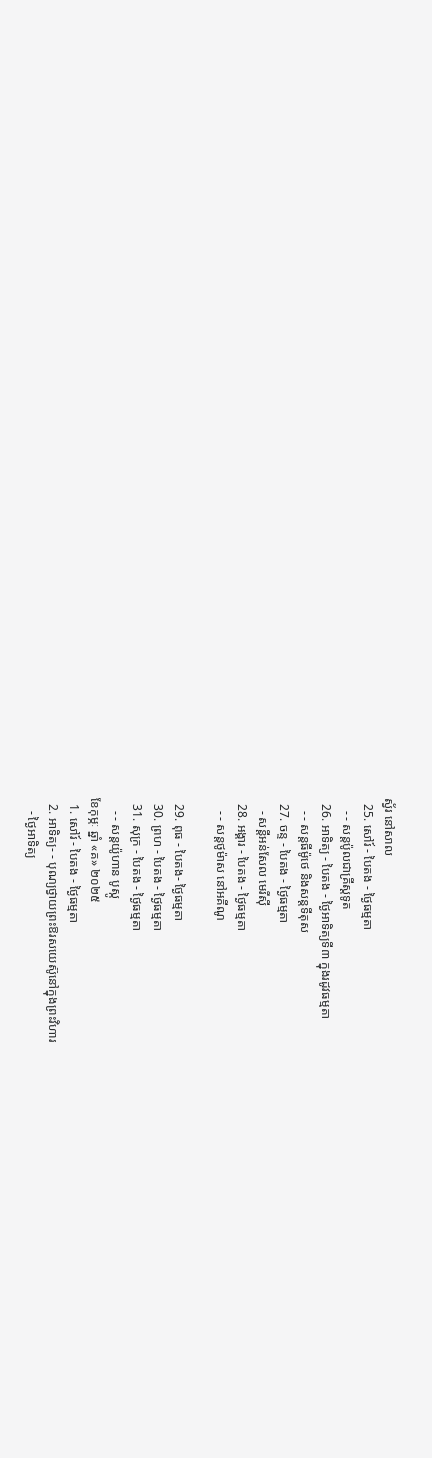ស្វ័រ នៅសាល
  25. សៅរ៍ - បៃតង - ថ្ងៃធម្មតា
    - - សន្ដប៉ូលជាគ្រីស្ដទូត
  26. អាទិត្យ - បៃតង - ថ្ងៃអាទិត្យទី៣ ក្នុងរដូវធម្មតា
    - - សន្ដធីម៉ូថេ និងសន្ដទីតុស
  27. ចន្ទ - បៃតង - ថ្ងៃធម្មតា
    - សន្ដីអន់សែល មេរីស៊ី
  28. អង្គារ - បៃតង - ថ្ងៃធម្មតា
    - - សន្ដថូម៉ាស នៅអគីណូ

  29. ពុធ - បៃតង- ថ្ងៃធម្មតា
  30. ព្រហ - បៃតង - ថ្ងៃធម្មតា
  31. សុក្រ - បៃតង - ថ្ងៃធម្មតា
    - - សន្ដយ៉ូហាន បូស្កូ
ខែកុម្ភៈ ឆ្នាំ «គ» ២០២៥
  1. សៅរ៍ - បៃតង - ថ្ងៃធម្មតា
  2. អាទិត្យ- - បុណ្យថ្វាយព្រះឱរសយេស៊ូនៅក្នុងព្រះវិហារ
    - ថ្ងៃអាទិត្យ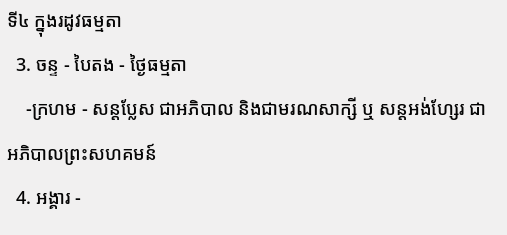ទី៤ ក្នុងរដូវធម្មតា
  3. ចន្ទ - បៃតង - ថ្ងៃធម្មតា
    -ក្រហម - សន្ដប្លែស ជាអភិបាល និងជាមរណសាក្សី ឬ សន្ដអង់ហ្សែរ ជាអភិបាលព្រះសហគមន៍
  4. អង្គារ -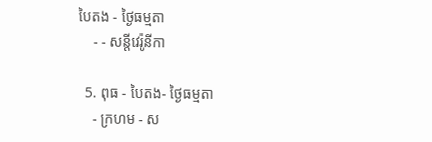បៃតង - ថ្ងៃធម្មតា
    - - សន្ដីវេរ៉ូនីកា

  5. ពុធ - បៃតង- ថ្ងៃធម្មតា
    - ក្រហម - ស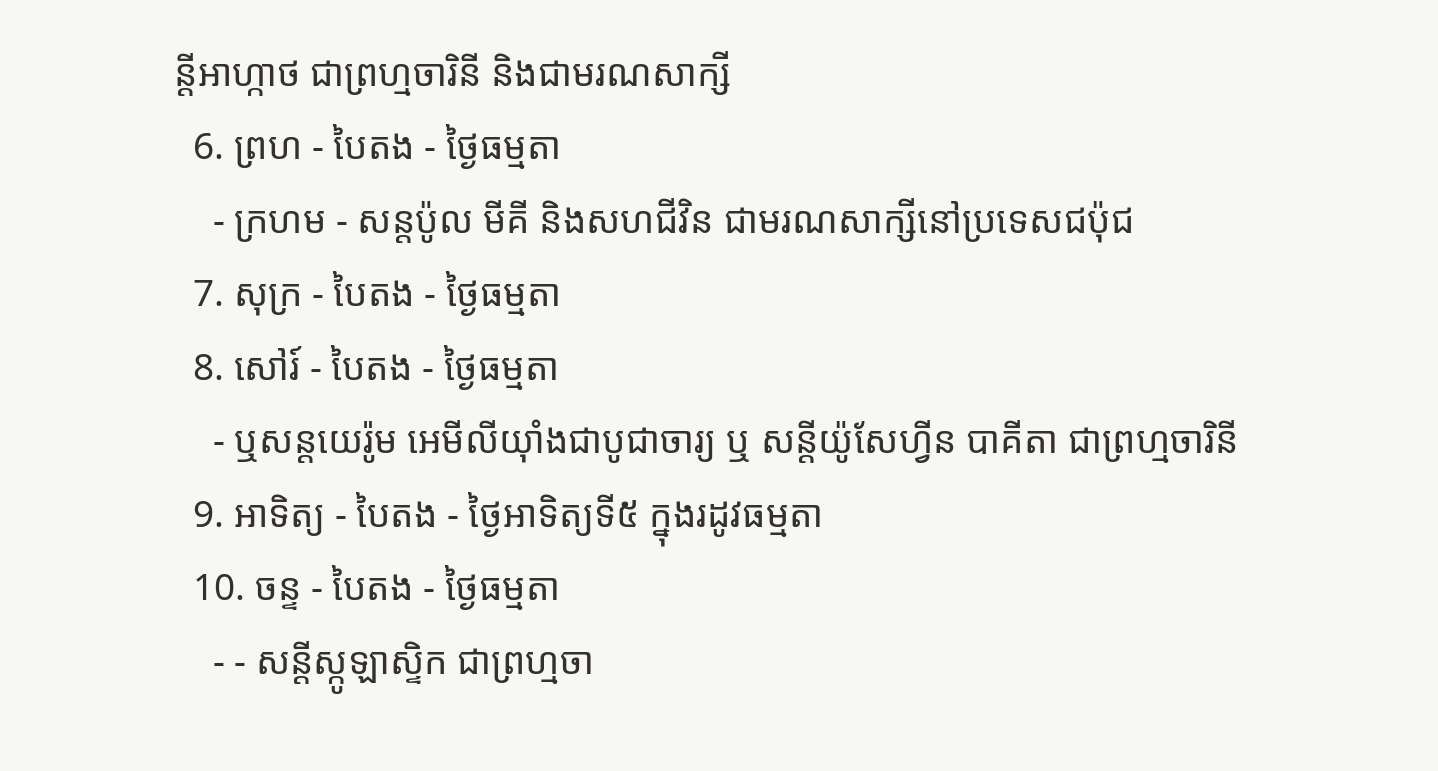ន្ដីអាហ្កាថ ជាព្រហ្មចារិនី និងជាមរណសាក្សី
  6. ព្រហ - បៃតង - ថ្ងៃធម្មតា
    - ក្រហម - សន្ដប៉ូល មីគី និងសហជីវិន ជាមរណសាក្សីនៅប្រទេសជប៉ុជ
  7. សុក្រ - បៃតង - ថ្ងៃធម្មតា
  8. សៅរ៍ - បៃតង - ថ្ងៃធម្មតា
    - ឬសន្ដយេរ៉ូម អេមីលីយ៉ាំងជាបូជាចារ្យ ឬ សន្ដីយ៉ូសែហ្វីន បាគីតា ជាព្រហ្មចារិនី
  9. អាទិត្យ - បៃតង - ថ្ងៃអាទិត្យទី៥ ក្នុងរដូវធម្មតា
  10. ចន្ទ - បៃតង - ថ្ងៃធម្មតា
    - - សន្ដីស្កូឡាស្ទិក ជាព្រហ្មចា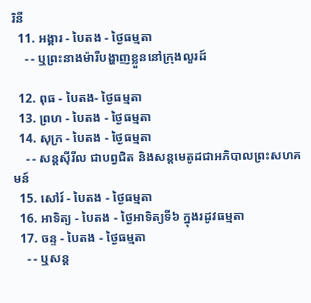រិនី
  11. អង្គារ - បៃតង - ថ្ងៃធម្មតា
    - - ឬព្រះនាងម៉ារីបង្ហាញខ្លួននៅក្រុងលួរដ៍

  12. ពុធ - បៃតង- ថ្ងៃធម្មតា
  13. ព្រហ - បៃតង - ថ្ងៃធម្មតា
  14. សុក្រ - បៃតង - ថ្ងៃធម្មតា
    - - សន្ដស៊ីរីល ជាបព្វជិត និងសន្ដមេតូដជាអភិបាលព្រះសហគមន៍
  15. សៅរ៍ - បៃតង - ថ្ងៃធម្មតា
  16. អាទិត្យ - បៃតង - ថ្ងៃអាទិត្យទី៦ ក្នុងរដូវធម្មតា
  17. ចន្ទ - បៃតង - ថ្ងៃធម្មតា
    - - ឬសន្ដ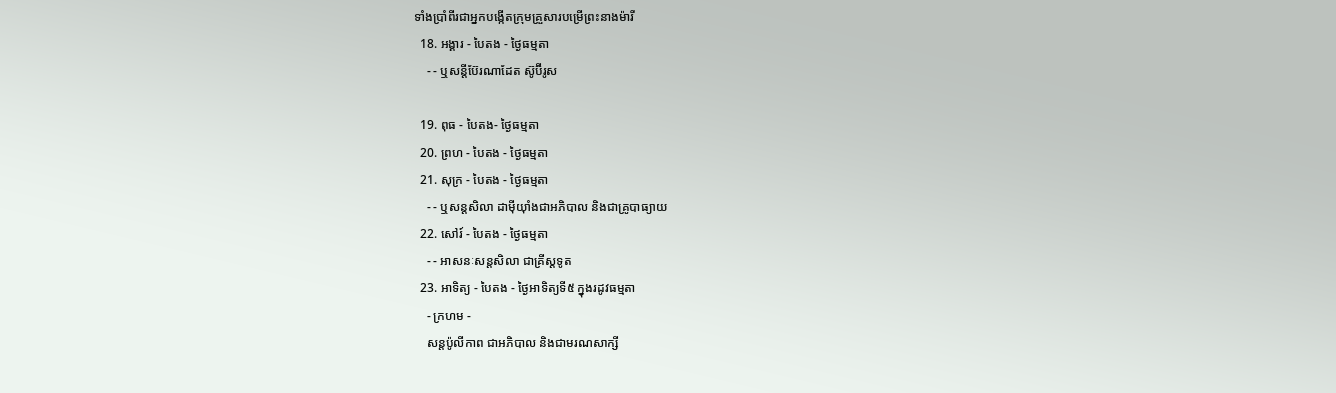ទាំងប្រាំពីរជាអ្នកបង្កើតក្រុមគ្រួសារបម្រើព្រះនាងម៉ារី
  18. អង្គារ - បៃតង - ថ្ងៃធម្មតា
    - - ឬសន្ដីប៊ែរណាដែត ស៊ូប៊ីរូស

  19. ពុធ - បៃតង- ថ្ងៃធម្មតា
  20. ព្រហ - បៃតង - ថ្ងៃធម្មតា
  21. សុក្រ - បៃតង - ថ្ងៃធម្មតា
    - - ឬសន្ដសិលា ដាម៉ីយ៉ាំងជាអភិបាល និងជាគ្រូបាធ្យាយ
  22. សៅរ៍ - បៃតង - ថ្ងៃធម្មតា
    - - អាសនៈសន្ដសិលា ជាគ្រីស្ដទូត
  23. អាទិត្យ - បៃតង - ថ្ងៃអាទិត្យទី៥ ក្នុងរដូវធម្មតា
    - ក្រហម -
    សន្ដប៉ូលីកាព ជាអភិបាល និងជាមរណសាក្សី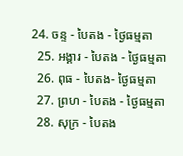24. ចន្ទ - បៃតង - ថ្ងៃធម្មតា
  25. អង្គារ - បៃតង - ថ្ងៃធម្មតា
  26. ពុធ - បៃតង- ថ្ងៃធម្មតា
  27. ព្រហ - បៃតង - ថ្ងៃធម្មតា
  28. សុក្រ - បៃតង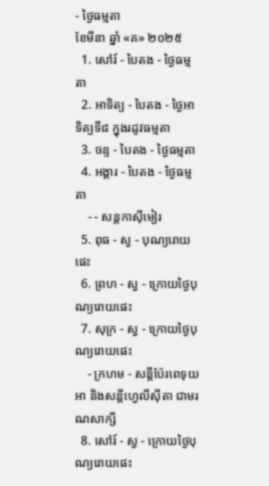- ថ្ងៃធម្មតា
ខែមីនា ឆ្នាំ «គ» ២០២៥
  1. សៅរ៍ - បៃតង - ថ្ងៃធម្មតា
  2. អាទិត្យ - បៃតង - ថ្ងៃអាទិត្យទី៨ ក្នុងរដូវធម្មតា
  3. ចន្ទ - បៃតង - ថ្ងៃធម្មតា
  4. អង្គារ - បៃតង - ថ្ងៃធម្មតា
    - - សន្ដកាស៊ីមៀរ
  5. ពុធ - ស្វ - បុណ្យរោយផេះ
  6. ព្រហ - ស្វ - ក្រោយថ្ងៃបុណ្យរោយផេះ
  7. សុក្រ - ស្វ - ក្រោយថ្ងៃបុណ្យរោយផេះ
    - ក្រហម - សន្ដីប៉ែរពេទុយអា និងសន្ដីហ្វេលីស៊ីតា ជាមរណសាក្សី
  8. សៅរ៍ - ស្វ - ក្រោយថ្ងៃបុណ្យរោយផេះ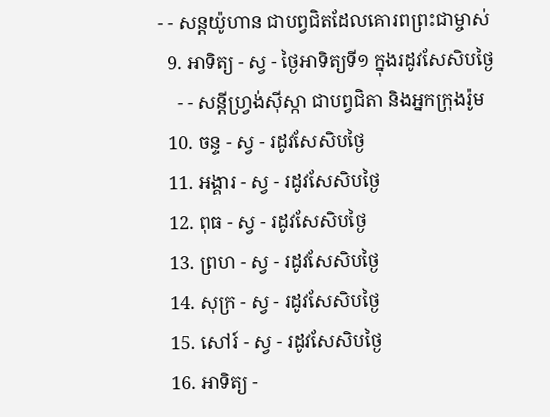- - សន្ដយ៉ូហាន ជាបព្វជិតដែលគោរពព្រះជាម្ចាស់
  9. អាទិត្យ - ស្វ - ថ្ងៃអាទិត្យទី១ ក្នុងរដូវសែសិបថ្ងៃ
    - - សន្ដីហ្វ្រង់ស៊ីស្កា ជាបព្វជិតា និងអ្នកក្រុងរ៉ូម
  10. ចន្ទ - ស្វ - រដូវសែសិបថ្ងៃ
  11. អង្គារ - ស្វ - រដូវសែសិបថ្ងៃ
  12. ពុធ - ស្វ - រដូវសែសិបថ្ងៃ
  13. ព្រហ - ស្វ - រដូវសែសិបថ្ងៃ
  14. សុក្រ - ស្វ - រដូវសែសិបថ្ងៃ
  15. សៅរ៍ - ស្វ - រដូវសែសិបថ្ងៃ
  16. អាទិត្យ -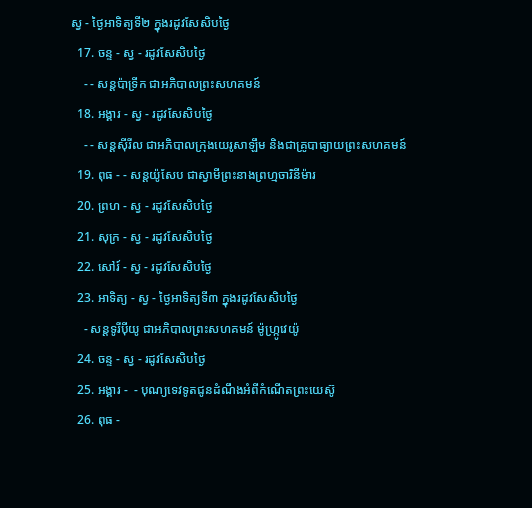ស្វ - ថ្ងៃអាទិត្យទី២ ក្នុងរដូវសែសិបថ្ងៃ
  17. ចន្ទ - ស្វ - រដូវសែសិបថ្ងៃ
    - - សន្ដប៉ាទ្រីក ជាអភិបាលព្រះសហគមន៍
  18. អង្គារ - ស្វ - រដូវសែសិបថ្ងៃ
    - - សន្ដស៊ីរីល ជាអភិបាលក្រុងយេរូសាឡឹម និងជាគ្រូបាធ្យាយព្រះសហគមន៍
  19. ពុធ - - សន្ដយ៉ូសែប ជាស្វាមីព្រះនាងព្រហ្មចារិនីម៉ារ
  20. ព្រហ - ស្វ - រដូវសែសិបថ្ងៃ
  21. សុក្រ - ស្វ - រដូវសែសិបថ្ងៃ
  22. សៅរ៍ - ស្វ - រដូវសែសិបថ្ងៃ
  23. អាទិត្យ - ស្វ - ថ្ងៃអាទិត្យទី៣ ក្នុងរដូវសែសិបថ្ងៃ
    - សន្ដទូរីប៉ីយូ ជាអភិបាលព្រះសហគមន៍ ម៉ូហ្ក្រូវេយ៉ូ
  24. ចន្ទ - ស្វ - រដូវសែសិបថ្ងៃ
  25. អង្គារ -  - បុណ្យទេវទូតជូនដំណឹងអំពីកំណើតព្រះយេស៊ូ
  26. ពុធ -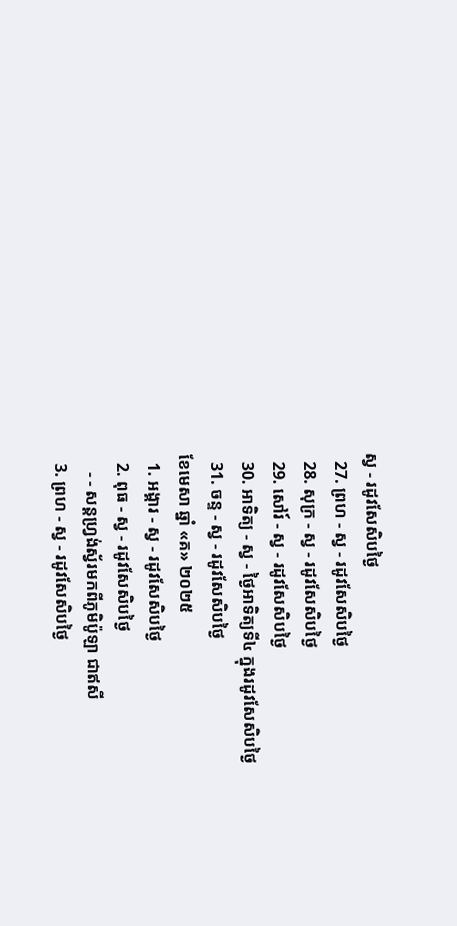ស្វ - រដូវសែសិបថ្ងៃ
  27. ព្រហ - ស្វ - រដូវសែសិបថ្ងៃ
  28. សុក្រ - ស្វ - រដូវសែសិបថ្ងៃ
  29. សៅរ៍ - ស្វ - រដូវសែសិបថ្ងៃ
  30. អាទិត្យ - ស្វ - ថ្ងៃអាទិត្យទី៤ ក្នុងរដូវសែសិបថ្ងៃ
  31. ចន្ទ - ស្វ - រដូវសែសិបថ្ងៃ
ខែមេសា ឆ្នាំ «គ» ២០២៥
  1. អង្គារ - ស្វ - រដូវសែសិបថ្ងៃ
  2. ពុធ - ស្វ - រដូវសែសិបថ្ងៃ
    - - សន្ដហ្វ្រង់ស្វ័រមកពីភូមិប៉ូឡា ជាឥសី
  3. ព្រហ - ស្វ - រដូវសែសិបថ្ងៃ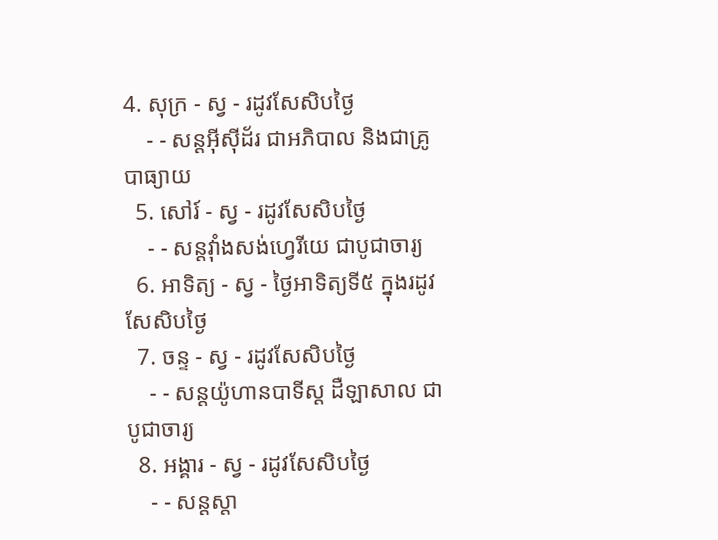4. សុក្រ - ស្វ - រដូវសែសិបថ្ងៃ
    - - សន្ដអ៊ីស៊ីដ័រ ជាអភិបាល និងជាគ្រូបាធ្យាយ
  5. សៅរ៍ - ស្វ - រដូវសែសិបថ្ងៃ
    - - សន្ដវ៉ាំងសង់ហ្វេរីយេ ជាបូជាចារ្យ
  6. អាទិត្យ - ស្វ - ថ្ងៃអាទិត្យទី៥ ក្នុងរដូវសែសិបថ្ងៃ
  7. ចន្ទ - ស្វ - រដូវសែសិបថ្ងៃ
    - - សន្ដយ៉ូហានបាទីស្ដ ដឺឡាសាល ជាបូជាចារ្យ
  8. អង្គារ - ស្វ - រដូវសែសិបថ្ងៃ
    - - សន្ដស្ដា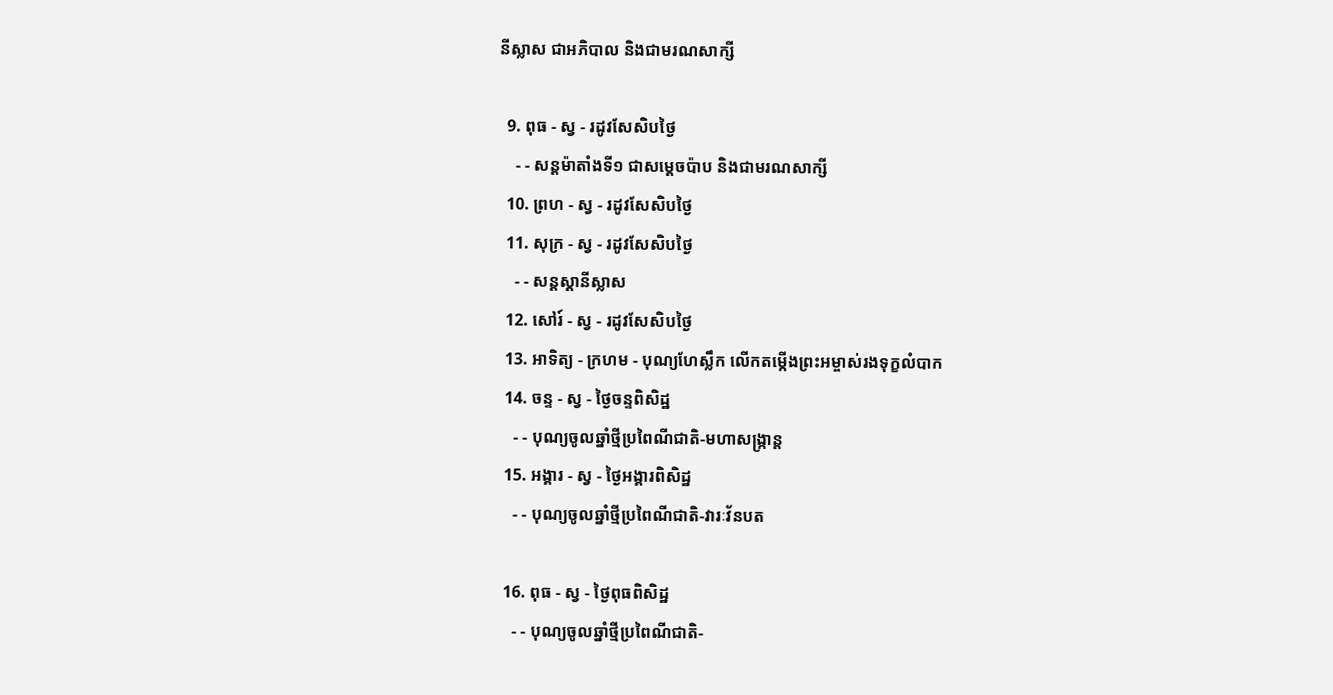នីស្លាស ជាអភិបាល និងជាមរណសាក្សី

  9. ពុធ - ស្វ - រដូវសែសិបថ្ងៃ
    - - សន្ដម៉ាតាំងទី១ ជាសម្ដេចប៉ាប និងជាមរណសាក្សី
  10. ព្រហ - ស្វ - រដូវសែសិបថ្ងៃ
  11. សុក្រ - ស្វ - រដូវសែសិបថ្ងៃ
    - - សន្ដស្ដានីស្លាស
  12. សៅរ៍ - ស្វ - រដូវសែសិបថ្ងៃ
  13. អាទិត្យ - ក្រហម - បុណ្យហែស្លឹក លើកតម្កើងព្រះអម្ចាស់រងទុក្ខលំបាក
  14. ចន្ទ - ស្វ - ថ្ងៃចន្ទពិសិដ្ឋ
    - - បុណ្យចូលឆ្នាំថ្មីប្រពៃណីជាតិ-មហាសង្រ្កាន្ដ
  15. អង្គារ - ស្វ - ថ្ងៃអង្គារពិសិដ្ឋ
    - - បុណ្យចូលឆ្នាំថ្មីប្រពៃណីជាតិ-វារៈវ័នបត

  16. ពុធ - ស្វ - ថ្ងៃពុធពិសិដ្ឋ
    - - បុណ្យចូលឆ្នាំថ្មីប្រពៃណីជាតិ-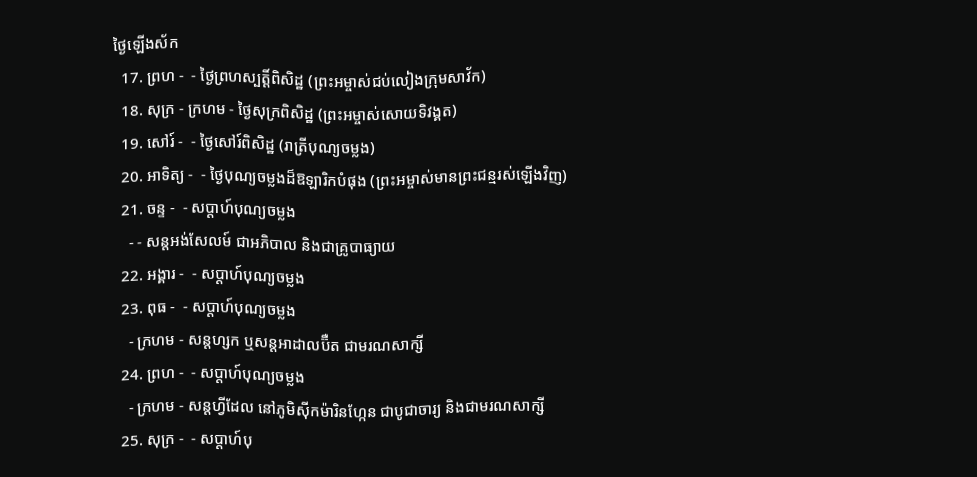ថ្ងៃឡើងស័ក
  17. ព្រហ -  - ថ្ងៃព្រហស្បត្ដិ៍ពិសិដ្ឋ (ព្រះអម្ចាស់ជប់លៀងក្រុមសាវ័ក)
  18. សុក្រ - ក្រហម - ថ្ងៃសុក្រពិសិដ្ឋ (ព្រះអម្ចាស់សោយទិវង្គត)
  19. សៅរ៍ -  - ថ្ងៃសៅរ៍ពិសិដ្ឋ (រាត្រីបុណ្យចម្លង)
  20. អាទិត្យ -  - ថ្ងៃបុណ្យចម្លងដ៏ឱឡារិកបំផុង (ព្រះអម្ចាស់មានព្រះជន្មរស់ឡើងវិញ)
  21. ចន្ទ -  - សប្ដាហ៍បុណ្យចម្លង
    - - សន្ដអង់សែលម៍ ជាអភិបាល និងជាគ្រូបាធ្យាយ
  22. អង្គារ -  - សប្ដាហ៍បុណ្យចម្លង
  23. ពុធ -  - សប្ដាហ៍បុណ្យចម្លង
    - ក្រហម - សន្ដហ្សក ឬសន្ដអាដាលប៊ឺត ជាមរណសាក្សី
  24. ព្រហ -  - សប្ដាហ៍បុណ្យចម្លង
    - ក្រហម - សន្ដហ្វីដែល នៅភូមិស៊ីកម៉ារិនហ្កែន ជាបូជាចារ្យ និងជាមរណសាក្សី
  25. សុក្រ -  - សប្ដាហ៍បុ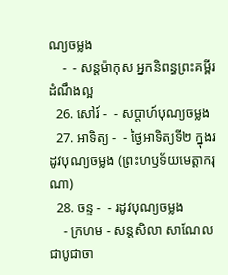ណ្យចម្លង
    -  - សន្ដម៉ាកុស អ្នកនិពន្ធព្រះគម្ពីរដំណឹងល្អ
  26. សៅរ៍ -  - សប្ដាហ៍បុណ្យចម្លង
  27. អាទិត្យ -  - ថ្ងៃអាទិត្យទី២ ក្នុងរដូវបុណ្យចម្លង (ព្រះហឫទ័យមេត្ដាករុណា)
  28. ចន្ទ -  - រដូវបុណ្យចម្លង
    - ក្រហម - សន្ដសិលា សាណែល ជាបូជាចា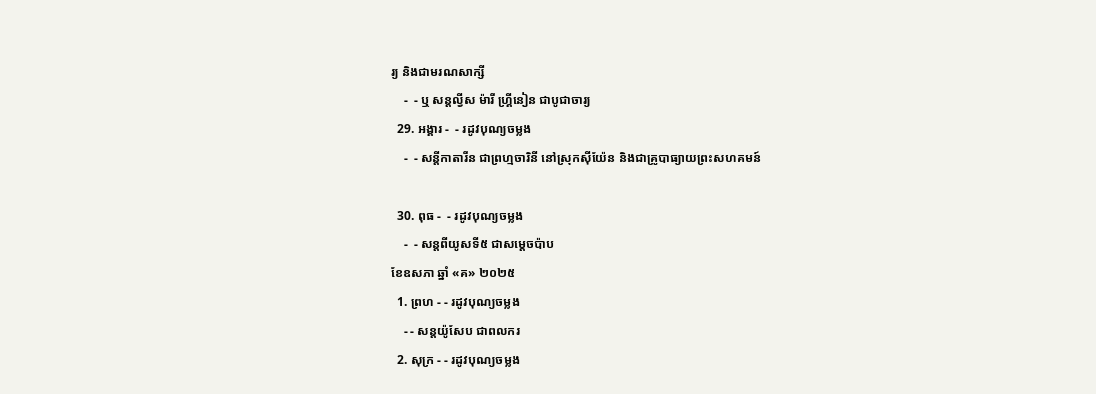រ្យ និងជាមរណសាក្សី
    -  - ឬ សន្ដល្វីស ម៉ារី ហ្គ្រីនៀន ជាបូជាចារ្យ
  29. អង្គារ -  - រដូវបុណ្យចម្លង
    -  - សន្ដីកាតារីន ជាព្រហ្មចារិនី នៅស្រុកស៊ីយ៉ែន និងជាគ្រូបាធ្យាយព្រះសហគមន៍

  30. ពុធ -  - រដូវបុណ្យចម្លង
    -  - សន្ដពីយូសទី៥ ជាសម្ដេចប៉ាប
ខែឧសភា ឆ្នាំ «គ» ២០២៥
  1. ព្រហ - - រដូវបុណ្យចម្លង
    - - សន្ដយ៉ូសែប ជាពលករ
  2. សុក្រ - - រដូវបុណ្យចម្លង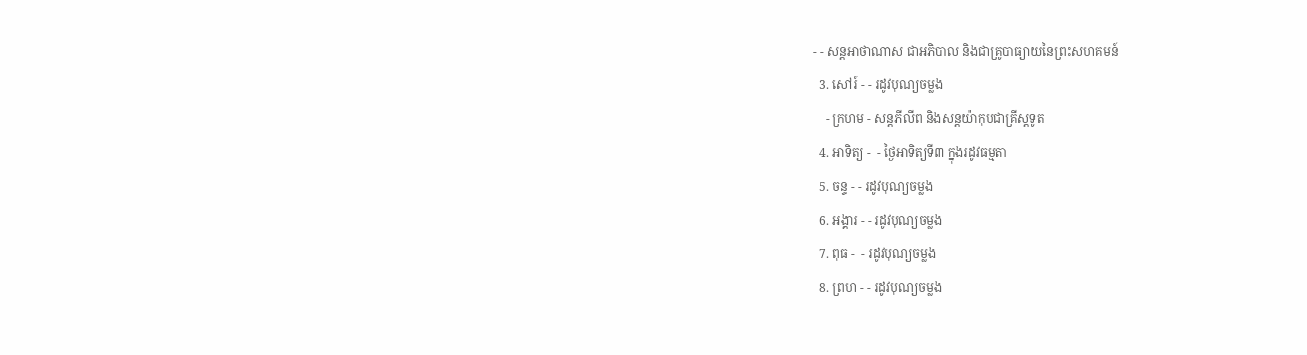- - សន្ដអាថាណាស ជាអភិបាល និងជាគ្រូបាធ្យាយនៃព្រះសហគមន៍
  3. សៅរ៍ - - រដូវបុណ្យចម្លង
    - ក្រហម - សន្ដភីលីព និងសន្ដយ៉ាកុបជាគ្រីស្ដទូត
  4. អាទិត្យ -  - ថ្ងៃអាទិត្យទី៣ ក្នុងរដូវធម្មតា
  5. ចន្ទ - - រដូវបុណ្យចម្លង
  6. អង្គារ - - រដូវបុណ្យចម្លង
  7. ពុធ -  - រដូវបុណ្យចម្លង
  8. ព្រហ - - រដូវបុណ្យចម្លង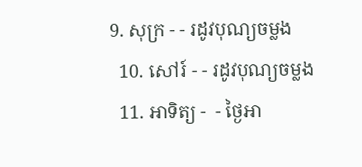9. សុក្រ - - រដូវបុណ្យចម្លង
  10. សៅរ៍ - - រដូវបុណ្យចម្លង
  11. អាទិត្យ -  - ថ្ងៃអា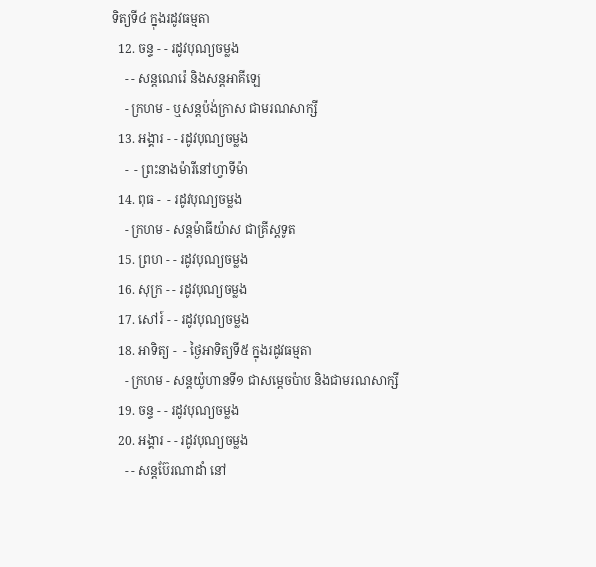ទិត្យទី៤ ក្នុងរដូវធម្មតា
  12. ចន្ទ - - រដូវបុណ្យចម្លង
    - - សន្ដណេរ៉េ និងសន្ដអាគីឡេ
    - ក្រហម - ឬសន្ដប៉ង់ក្រាស ជាមរណសាក្សី
  13. អង្គារ - - រដូវបុណ្យចម្លង
    -  - ព្រះនាងម៉ារីនៅហ្វាទីម៉ា
  14. ពុធ -  - រដូវបុណ្យចម្លង
    - ក្រហម - សន្ដម៉ាធីយ៉ាស ជាគ្រីស្ដទូត
  15. ព្រហ - - រដូវបុណ្យចម្លង
  16. សុក្រ - - រដូវបុណ្យចម្លង
  17. សៅរ៍ - - រដូវបុណ្យចម្លង
  18. អាទិត្យ -  - ថ្ងៃអាទិត្យទី៥ ក្នុងរដូវធម្មតា
    - ក្រហម - សន្ដយ៉ូហានទី១ ជាសម្ដេចប៉ាប និងជាមរណសាក្សី
  19. ចន្ទ - - រដូវបុណ្យចម្លង
  20. អង្គារ - - រដូវបុណ្យចម្លង
    - - សន្ដប៊ែរណាដាំ នៅ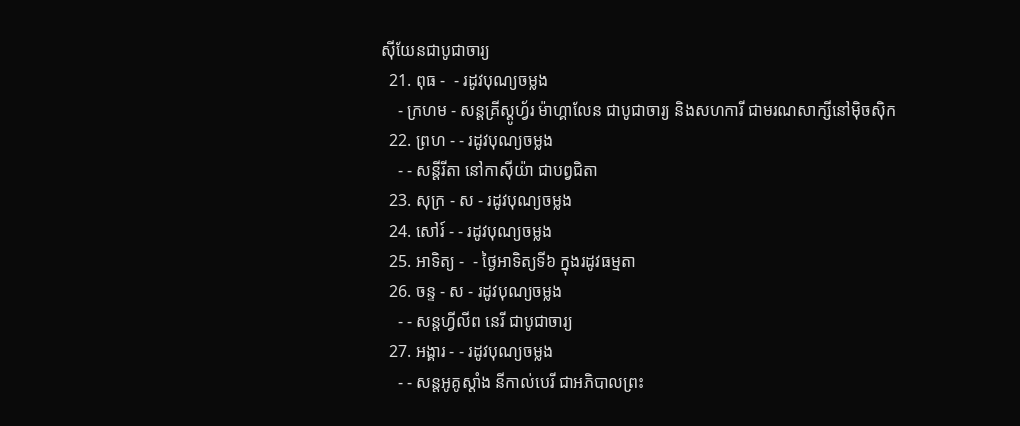ស៊ីយែនជាបូជាចារ្យ
  21. ពុធ -  - រដូវបុណ្យចម្លង
    - ក្រហម - សន្ដគ្រីស្ដូហ្វ័រ ម៉ាហ្គាលែន ជាបូជាចារ្យ និងសហការី ជាមរណសាក្សីនៅម៉ិចស៊ិក
  22. ព្រហ - - រដូវបុណ្យចម្លង
    - - សន្ដីរីតា នៅកាស៊ីយ៉ា ជាបព្វជិតា
  23. សុក្រ - ស - រដូវបុណ្យចម្លង
  24. សៅរ៍ - - រដូវបុណ្យចម្លង
  25. អាទិត្យ -  - ថ្ងៃអាទិត្យទី៦ ក្នុងរដូវធម្មតា
  26. ចន្ទ - ស - រដូវបុណ្យចម្លង
    - - សន្ដហ្វីលីព នេរី ជាបូជាចារ្យ
  27. អង្គារ - - រដូវបុណ្យចម្លង
    - - សន្ដអូគូស្ដាំង នីកាល់បេរី ជាអភិបាលព្រះ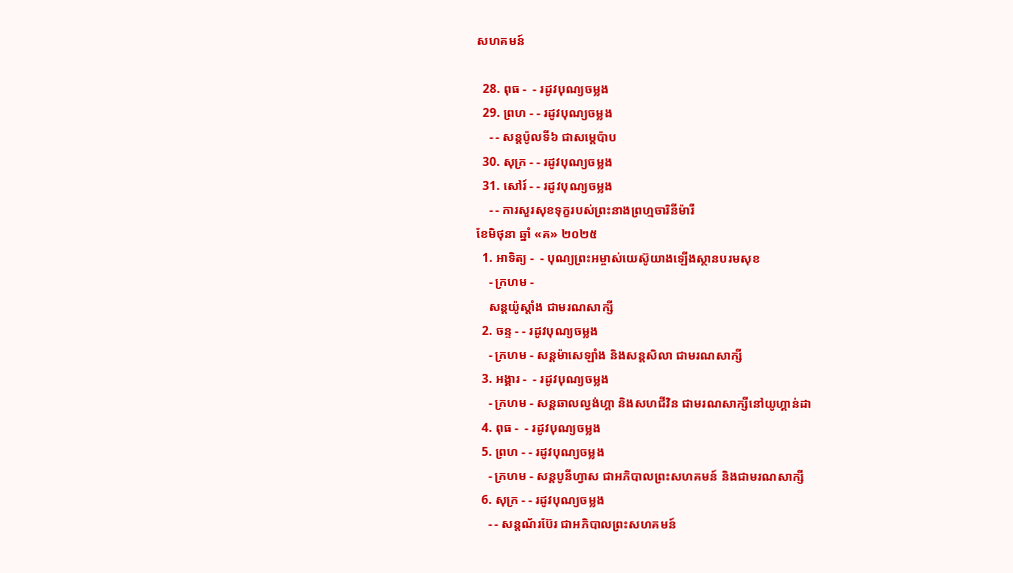សហគមន៍

  28. ពុធ -  - រដូវបុណ្យចម្លង
  29. ព្រហ - - រដូវបុណ្យចម្លង
    - - សន្ដប៉ូលទី៦ ជាសម្ដេប៉ាប
  30. សុក្រ - - រដូវបុណ្យចម្លង
  31. សៅរ៍ - - រដូវបុណ្យចម្លង
    - - ការសួរសុខទុក្ខរបស់ព្រះនាងព្រហ្មចារិនីម៉ារី
ខែមិថុនា ឆ្នាំ «គ» ២០២៥
  1. អាទិត្យ -  - បុណ្យព្រះអម្ចាស់យេស៊ូយាងឡើងស្ថានបរមសុខ
    - ក្រហម -
    សន្ដយ៉ូស្ដាំង ជាមរណសាក្សី
  2. ចន្ទ - - រដូវបុណ្យចម្លង
    - ក្រហម - សន្ដម៉ាសេឡាំង និងសន្ដសិលា ជាមរណសាក្សី
  3. អង្គារ -  - រដូវបុណ្យចម្លង
    - ក្រហម - សន្ដឆាលល្វង់ហ្គា និងសហជីវិន ជាមរណសាក្សីនៅយូហ្គាន់ដា
  4. ពុធ -  - រដូវបុណ្យចម្លង
  5. ព្រហ - - រដូវបុណ្យចម្លង
    - ក្រហម - សន្ដបូនីហ្វាស ជាអភិបាលព្រះសហគមន៍ និងជាមរណសាក្សី
  6. សុក្រ - - រដូវបុណ្យចម្លង
    - - សន្ដណ័រប៊ែរ ជាអភិបាលព្រះសហគមន៍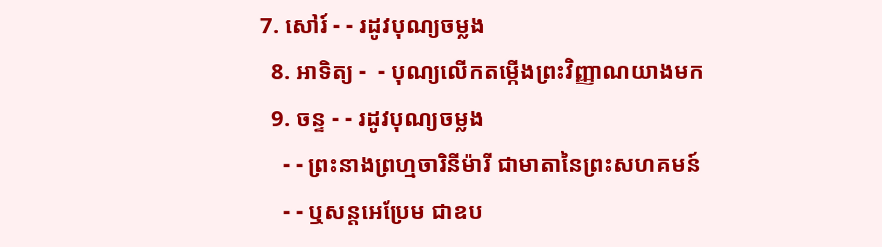7. សៅរ៍ - - រដូវបុណ្យចម្លង
  8. អាទិត្យ -  - បុណ្យលើកតម្កើងព្រះវិញ្ញាណយាងមក
  9. ចន្ទ - - រដូវបុណ្យចម្លង
    - - ព្រះនាងព្រហ្មចារិនីម៉ារី ជាមាតានៃព្រះសហគមន៍
    - - ឬសន្ដអេប្រែម ជាឧប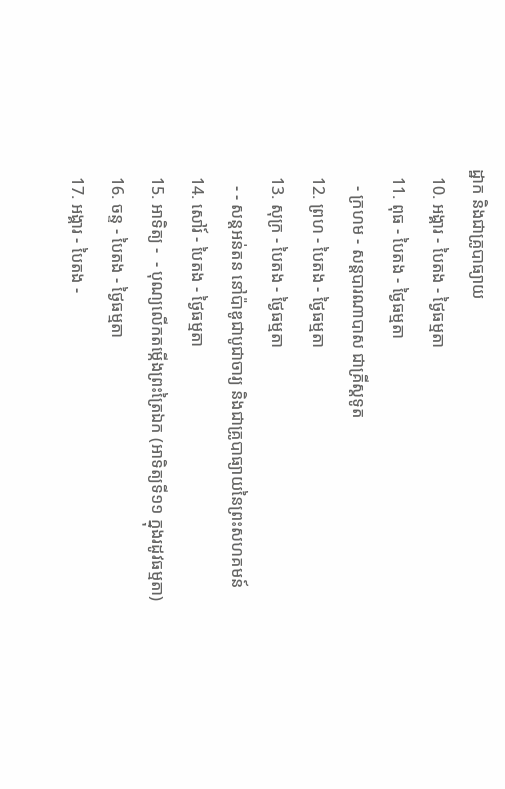ដ្ឋាក និងជាគ្រូបាធ្យាយ
  10. អង្គារ - បៃតង - ថ្ងៃធម្មតា
  11. ពុធ - បៃតង - ថ្ងៃធម្មតា
    - ក្រហម - សន្ដបារណាបាស ជាគ្រីស្ដទូត
  12. ព្រហ - បៃតង - ថ្ងៃធម្មតា
  13. សុក្រ - បៃតង - ថ្ងៃធម្មតា
    - - សន្ដអន់តន នៅប៉ាឌូជាបូជាចារ្យ និងជាគ្រូបាធ្យាយនៃព្រះសហគមន៍
  14. សៅរ៍ - បៃតង - ថ្ងៃធម្មតា
  15. អាទិត្យ -  - បុណ្យលើកតម្កើងព្រះត្រៃឯក (អាទិត្យទី១១ ក្នុងរដូវធម្មតា)
  16. ចន្ទ - បៃតង - ថ្ងៃធម្មតា
  17. អង្គារ - បៃតង -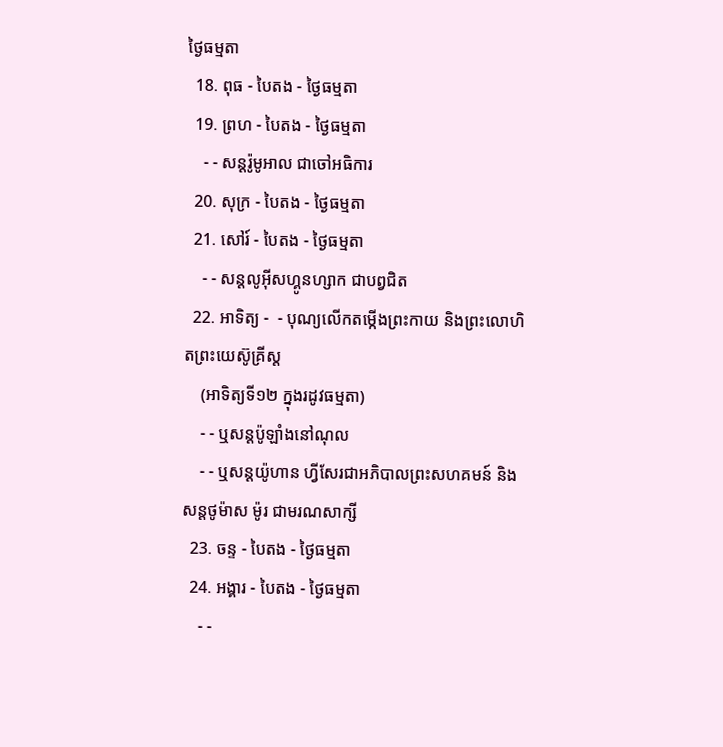ថ្ងៃធម្មតា
  18. ពុធ - បៃតង - ថ្ងៃធម្មតា
  19. ព្រហ - បៃតង - ថ្ងៃធម្មតា
    - - សន្ដរ៉ូមូអាល ជាចៅអធិការ
  20. សុក្រ - បៃតង - ថ្ងៃធម្មតា
  21. សៅរ៍ - បៃតង - ថ្ងៃធម្មតា
    - - សន្ដលូអ៊ីសហ្គូនហ្សាក ជាបព្វជិត
  22. អាទិត្យ -  - បុណ្យលើកតម្កើងព្រះកាយ និងព្រះលោហិតព្រះយេស៊ូគ្រីស្ដ
    (អាទិត្យទី១២ ក្នុងរដូវធម្មតា)
    - - ឬសន្ដប៉ូឡាំងនៅណុល
    - - ឬសន្ដយ៉ូហាន ហ្វីសែរជាអភិបាលព្រះសហគមន៍ និងសន្ដថូម៉ាស ម៉ូរ ជាមរណសាក្សី
  23. ចន្ទ - បៃតង - ថ្ងៃធម្មតា
  24. អង្គារ - បៃតង - ថ្ងៃធម្មតា
    - -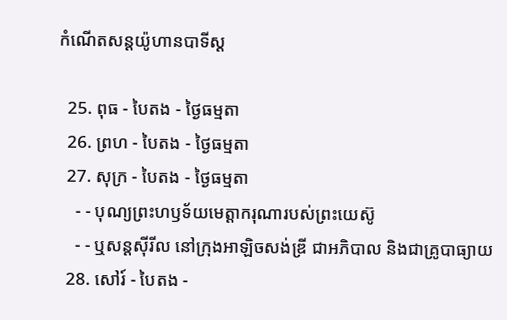កំណើតសន្ដយ៉ូហានបាទីស្ដ

  25. ពុធ - បៃតង - ថ្ងៃធម្មតា
  26. ព្រហ - បៃតង - ថ្ងៃធម្មតា
  27. សុក្រ - បៃតង - ថ្ងៃធម្មតា
    - - បុណ្យព្រះហឫទ័យមេត្ដាករុណារបស់ព្រះយេស៊ូ
    - - ឬសន្ដស៊ីរីល នៅក្រុងអាឡិចសង់ឌ្រី ជាអភិបាល និងជាគ្រូបាធ្យាយ
  28. សៅរ៍ - បៃតង -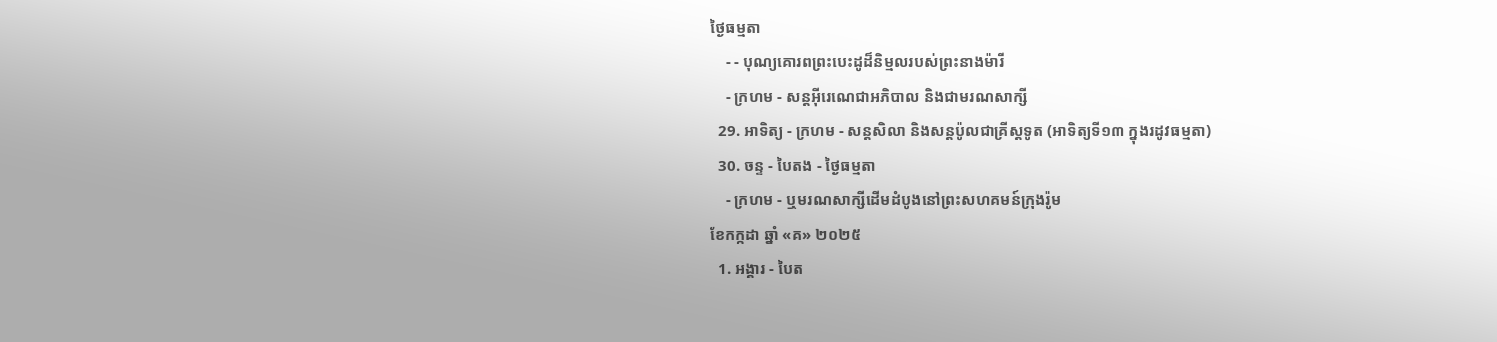ថ្ងៃធម្មតា
    - - បុណ្យគោរពព្រះបេះដូដ៏និម្មលរបស់ព្រះនាងម៉ារី
    - ក្រហម - សន្ដអ៊ីរេណេជាអភិបាល និងជាមរណសាក្សី
  29. អាទិត្យ - ក្រហម - សន្ដសិលា និងសន្ដប៉ូលជាគ្រីស្ដទូត (អាទិត្យទី១៣ ក្នុងរដូវធម្មតា)
  30. ចន្ទ - បៃតង - ថ្ងៃធម្មតា
    - ក្រហម - ឬមរណសាក្សីដើមដំបូងនៅព្រះសហគមន៍ក្រុងរ៉ូម
ខែកក្កដា ឆ្នាំ «គ» ២០២៥
  1. អង្គារ - បៃត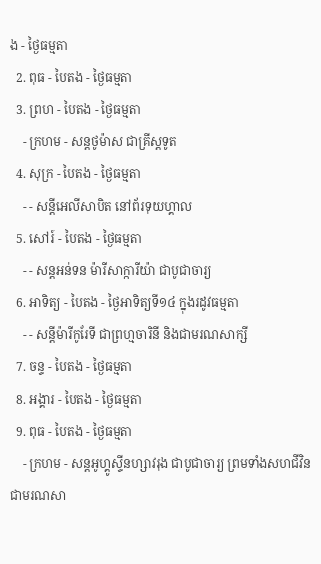ង - ថ្ងៃធម្មតា
  2. ពុធ - បៃតង - ថ្ងៃធម្មតា
  3. ព្រហ - បៃតង - ថ្ងៃធម្មតា
    - ក្រហម - សន្ដថូម៉ាស ជាគ្រីស្ដទូត
  4. សុក្រ - បៃតង - ថ្ងៃធម្មតា
    - - សន្ដីអេលីសាបិត នៅព័រទុយហ្គាល
  5. សៅរ៍ - បៃតង - ថ្ងៃធម្មតា
    - - សន្ដអន់ទន ម៉ារីសាក្ការីយ៉ា ជាបូជាចារ្យ
  6. អាទិត្យ - បៃតង - ថ្ងៃអាទិត្យទី១៤ ក្នុងរដូវធម្មតា
    - - សន្ដីម៉ារីកូរែទី ជាព្រហ្មចារិនី និងជាមរណសាក្សី
  7. ចន្ទ - បៃតង - ថ្ងៃធម្មតា
  8. អង្គារ - បៃតង - ថ្ងៃធម្មតា
  9. ពុធ - បៃតង - ថ្ងៃធម្មតា
    - ក្រហម - សន្ដអូហ្គូស្ទីនហ្សាវរុង ជាបូជាចារ្យ ព្រមទាំងសហជីវិនជាមរណសា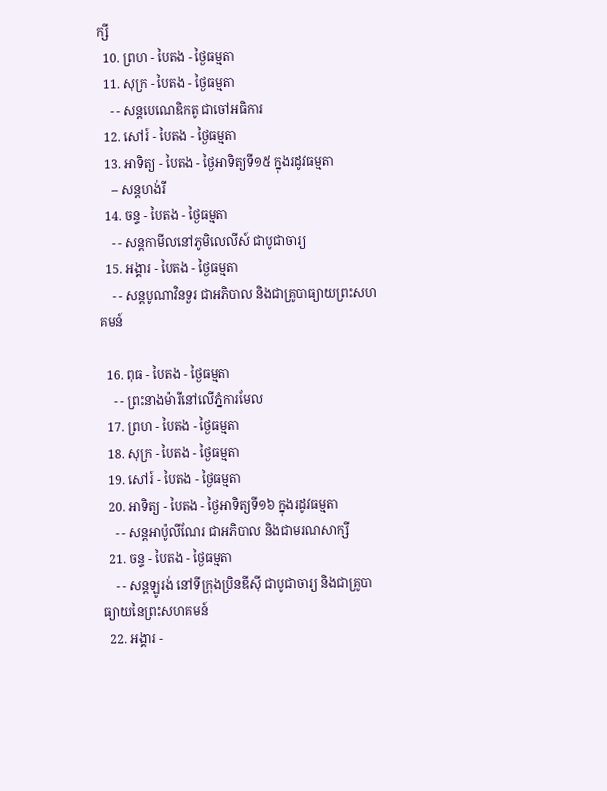ក្សី
  10. ព្រហ - បៃតង - ថ្ងៃធម្មតា
  11. សុក្រ - បៃតង - ថ្ងៃធម្មតា
    - - សន្ដបេណេឌិកតូ ជាចៅអធិការ
  12. សៅរ៍ - បៃតង - ថ្ងៃធម្មតា
  13. អាទិត្យ - បៃតង - ថ្ងៃអាទិត្យទី១៥ ក្នុងរដូវធម្មតា
    -- សន្ដហង់រី
  14. ចន្ទ - បៃតង - ថ្ងៃធម្មតា
    - - សន្ដកាមីលនៅភូមិលេលីស៍ ជាបូជាចារ្យ
  15. អង្គារ - បៃតង - ថ្ងៃធម្មតា
    - - សន្ដបូណាវិនទួរ ជាអភិបាល និងជាគ្រូបាធ្យាយព្រះសហគមន៍

  16. ពុធ - បៃតង - ថ្ងៃធម្មតា
    - - ព្រះនាងម៉ារីនៅលើភ្នំការមែល
  17. ព្រហ - បៃតង - ថ្ងៃធម្មតា
  18. សុក្រ - បៃតង - ថ្ងៃធម្មតា
  19. សៅរ៍ - បៃតង - ថ្ងៃធម្មតា
  20. អាទិត្យ - បៃតង - ថ្ងៃអាទិត្យទី១៦ ក្នុងរដូវធម្មតា
    - - សន្ដអាប៉ូលីណែរ ជាអភិបាល និងជាមរណសាក្សី
  21. ចន្ទ - បៃតង - ថ្ងៃធម្មតា
    - - សន្ដឡូរង់ នៅទីក្រុងប្រិនឌីស៊ី ជាបូជាចារ្យ និងជាគ្រូបាធ្យាយនៃព្រះសហគមន៍
  22. អង្គារ -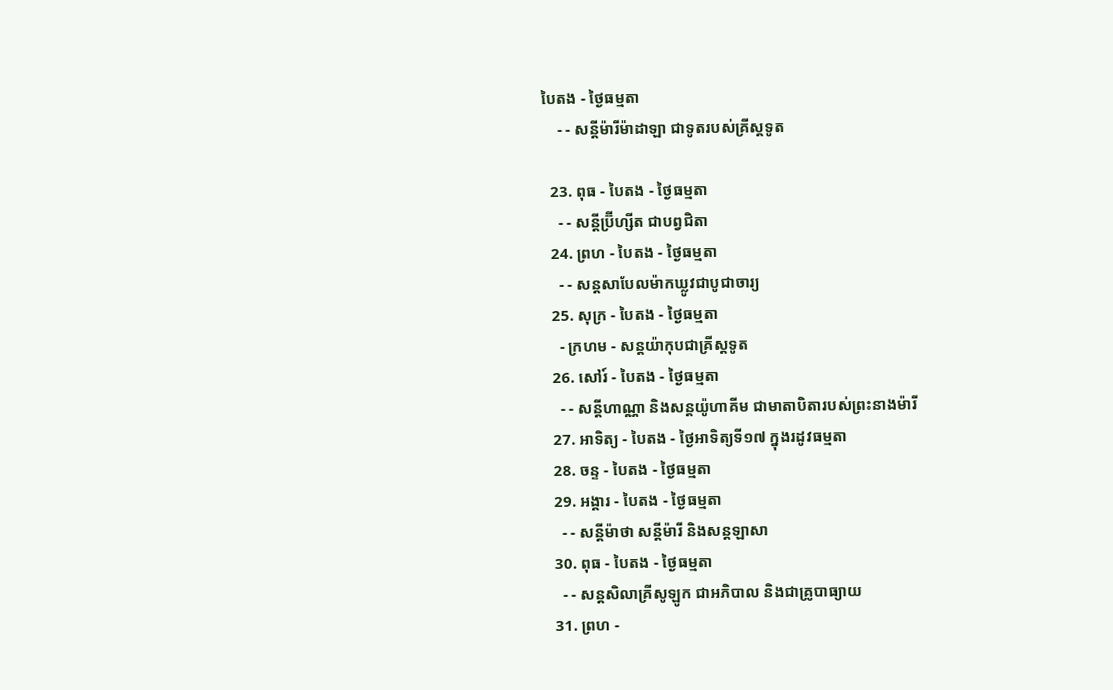បៃតង - ថ្ងៃធម្មតា
    - - សន្ដីម៉ារីម៉ាដាឡា ជាទូតរបស់គ្រីស្ដទូត

  23. ពុធ - បៃតង - ថ្ងៃធម្មតា
    - - សន្ដីប្រ៊ីហ្សីត ជាបព្វជិតា
  24. ព្រហ - បៃតង - ថ្ងៃធម្មតា
    - - សន្ដសាបែលម៉ាកឃ្លូវជាបូជាចារ្យ
  25. សុក្រ - បៃតង - ថ្ងៃធម្មតា
    - ក្រហម - សន្ដយ៉ាកុបជាគ្រីស្ដទូត
  26. សៅរ៍ - បៃតង - ថ្ងៃធម្មតា
    - - សន្ដីហាណ្ណា និងសន្ដយ៉ូហាគីម ជាមាតាបិតារបស់ព្រះនាងម៉ារី
  27. អាទិត្យ - បៃតង - ថ្ងៃអាទិត្យទី១៧ ក្នុងរដូវធម្មតា
  28. ចន្ទ - បៃតង - ថ្ងៃធម្មតា
  29. អង្គារ - បៃតង - ថ្ងៃធម្មតា
    - - សន្ដីម៉ាថា សន្ដីម៉ារី និងសន្ដឡាសា
  30. ពុធ - បៃតង - ថ្ងៃធម្មតា
    - - សន្ដសិលាគ្រីសូឡូក ជាអភិបាល និងជាគ្រូបាធ្យាយ
  31. ព្រហ -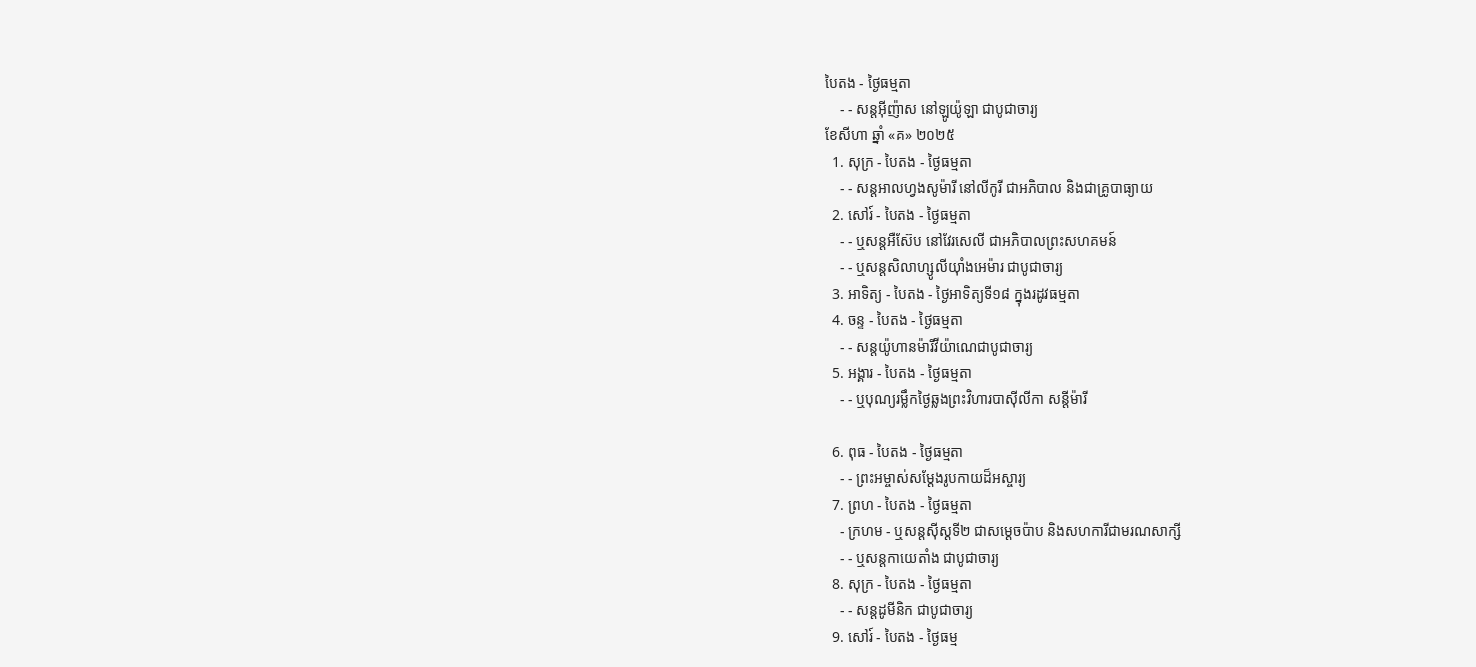បៃតង - ថ្ងៃធម្មតា
    - - សន្ដអ៊ីញ៉ាស នៅឡូយ៉ូឡា ជាបូជាចារ្យ
ខែសីហា ឆ្នាំ «គ» ២០២៥
  1. សុក្រ - បៃតង - ថ្ងៃធម្មតា
    - - សន្ដអាលហ្វងសូម៉ារី នៅលីកូរី ជាអភិបាល និងជាគ្រូបាធ្យាយ
  2. សៅរ៍ - បៃតង - ថ្ងៃធម្មតា
    - - ឬសន្ដអឺស៊ែប នៅវែរសេលី ជាអភិបាលព្រះសហគមន៍
    - - ឬសន្ដសិលាហ្សូលីយ៉ាំងអេម៉ារ ជាបូជាចារ្យ
  3. អាទិត្យ - បៃតង - ថ្ងៃអាទិត្យទី១៨ ក្នុងរដូវធម្មតា
  4. ចន្ទ - បៃតង - ថ្ងៃធម្មតា
    - - សន្ដយ៉ូហានម៉ារីវីយ៉ាណេជាបូជាចារ្យ
  5. អង្គារ - បៃតង - ថ្ងៃធម្មតា
    - - ឬបុណ្យរម្លឹកថ្ងៃឆ្លងព្រះវិហារបាស៊ីលីកា សន្ដីម៉ារី

  6. ពុធ - បៃតង - ថ្ងៃធម្មតា
    - - ព្រះអម្ចាស់សម្ដែងរូបកាយដ៏អស្ចារ្យ
  7. ព្រហ - បៃតង - ថ្ងៃធម្មតា
    - ក្រហម - ឬសន្ដស៊ីស្ដទី២ ជាសម្ដេចប៉ាប និងសហការីជាមរណសាក្សី
    - - ឬសន្ដកាយេតាំង ជាបូជាចារ្យ
  8. សុក្រ - បៃតង - ថ្ងៃធម្មតា
    - - សន្ដដូមីនិក ជាបូជាចារ្យ
  9. សៅរ៍ - បៃតង - ថ្ងៃធម្ម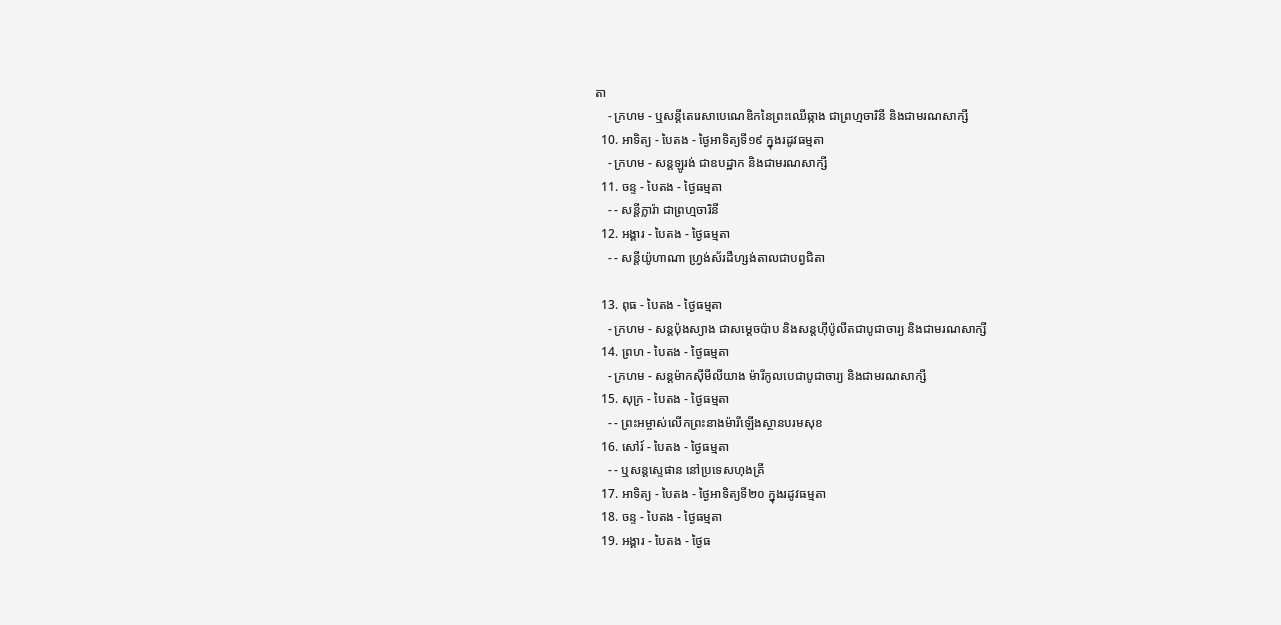តា
    - ក្រហម - ឬសន្ដីតេរេសាបេណេឌិកនៃព្រះឈើឆ្កាង ជាព្រហ្មចារិនី និងជាមរណសាក្សី
  10. អាទិត្យ - បៃតង - ថ្ងៃអាទិត្យទី១៩ ក្នុងរដូវធម្មតា
    - ក្រហម - សន្ដឡូរង់ ជាឧបដ្ឋាក និងជាមរណសាក្សី
  11. ចន្ទ - បៃតង - ថ្ងៃធម្មតា
    - - សន្ដីក្លារ៉ា ជាព្រហ្មចារិនី
  12. អង្គារ - បៃតង - ថ្ងៃធម្មតា
    - - សន្ដីយ៉ូហាណា ហ្វ្រង់ស័រដឺហ្សង់តាលជាបព្វជិតា

  13. ពុធ - បៃតង - ថ្ងៃធម្មតា
    - ក្រហម - សន្ដប៉ុងស្យាង ជាសម្ដេចប៉ាប និងសន្ដហ៊ីប៉ូលីតជាបូជាចារ្យ និងជាមរណសាក្សី
  14. ព្រហ - បៃតង - ថ្ងៃធម្មតា
    - ក្រហម - សន្ដម៉ាកស៊ីមីលីយាង ម៉ារីកូលបេជាបូជាចារ្យ និងជាមរណសាក្សី
  15. សុក្រ - បៃតង - ថ្ងៃធម្មតា
    - - ព្រះអម្ចាស់លើកព្រះនាងម៉ារីឡើងស្ថានបរមសុខ
  16. សៅរ៍ - បៃតង - ថ្ងៃធម្មតា
    - - ឬសន្ដស្ទេផាន នៅប្រទេសហុងគ្រី
  17. អាទិត្យ - បៃតង - ថ្ងៃអាទិត្យទី២០ ក្នុងរដូវធម្មតា
  18. ចន្ទ - បៃតង - ថ្ងៃធម្មតា
  19. អង្គារ - បៃតង - ថ្ងៃធ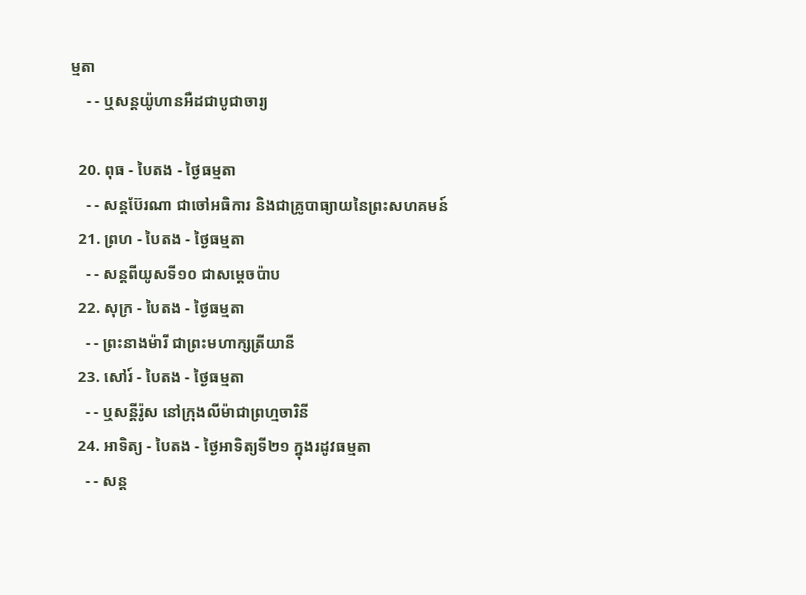ម្មតា
    - - ឬសន្ដយ៉ូហានអឺដជាបូជាចារ្យ

  20. ពុធ - បៃតង - ថ្ងៃធម្មតា
    - - សន្ដប៊ែរណា ជាចៅអធិការ និងជាគ្រូបាធ្យាយនៃព្រះសហគមន៍
  21. ព្រហ - បៃតង - ថ្ងៃធម្មតា
    - - សន្ដពីយូសទី១០ ជាសម្ដេចប៉ាប
  22. សុក្រ - បៃតង - ថ្ងៃធម្មតា
    - - ព្រះនាងម៉ារី ជាព្រះមហាក្សត្រីយានី
  23. សៅរ៍ - បៃតង - ថ្ងៃធម្មតា
    - - ឬសន្ដីរ៉ូស នៅក្រុងលីម៉ាជាព្រហ្មចារិនី
  24. អាទិត្យ - បៃតង - ថ្ងៃអាទិត្យទី២១ ក្នុងរដូវធម្មតា
    - - សន្ដ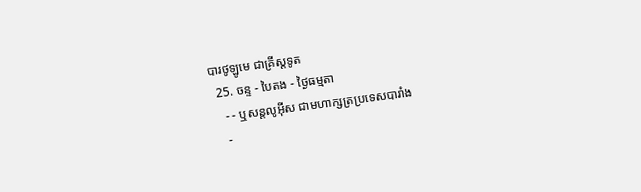បារថូឡូមេ ជាគ្រីស្ដទូត
  25. ចន្ទ - បៃតង - ថ្ងៃធម្មតា
    - - ឬសន្ដលូអ៊ីស ជាមហាក្សត្រប្រទេសបារាំង
    -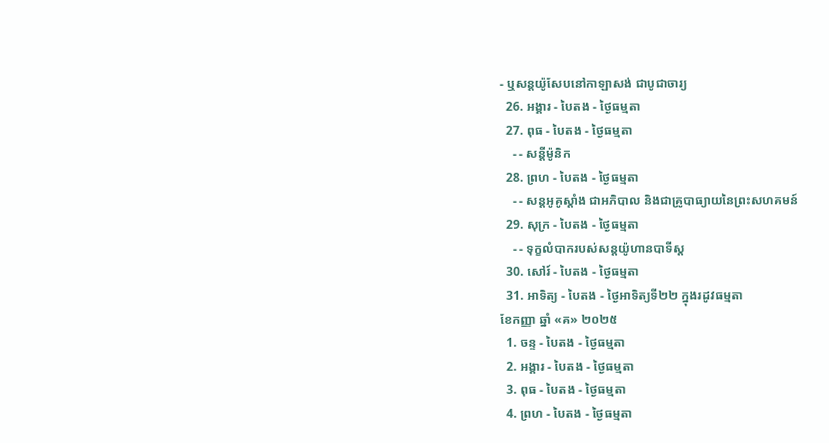- ឬសន្ដយ៉ូសែបនៅកាឡាសង់ ជាបូជាចារ្យ
  26. អង្គារ - បៃតង - ថ្ងៃធម្មតា
  27. ពុធ - បៃតង - ថ្ងៃធម្មតា
    - - សន្ដីម៉ូនិក
  28. ព្រហ - បៃតង - ថ្ងៃធម្មតា
    - - សន្ដអូគូស្ដាំង ជាអភិបាល និងជាគ្រូបាធ្យាយនៃព្រះសហគមន៍
  29. សុក្រ - បៃតង - ថ្ងៃធម្មតា
    - - ទុក្ខលំបាករបស់សន្ដយ៉ូហានបាទីស្ដ
  30. សៅរ៍ - បៃតង - ថ្ងៃធម្មតា
  31. អាទិត្យ - បៃតង - ថ្ងៃអាទិត្យទី២២ ក្នុងរដូវធម្មតា
ខែកញ្ញា ឆ្នាំ «គ» ២០២៥
  1. ចន្ទ - បៃតង - ថ្ងៃធម្មតា
  2. អង្គារ - បៃតង - ថ្ងៃធម្មតា
  3. ពុធ - បៃតង - ថ្ងៃធម្មតា
  4. ព្រហ - បៃតង - ថ្ងៃធម្មតា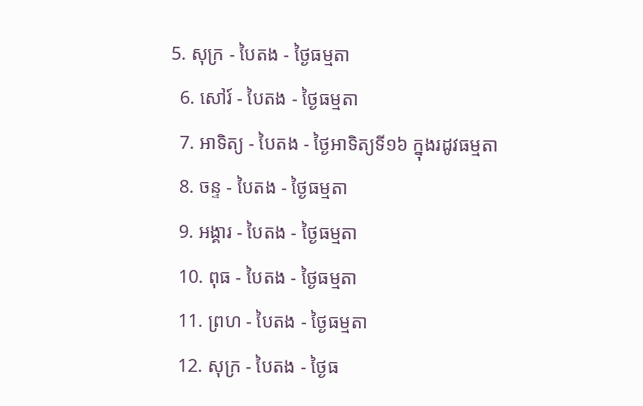5. សុក្រ - បៃតង - ថ្ងៃធម្មតា
  6. សៅរ៍ - បៃតង - ថ្ងៃធម្មតា
  7. អាទិត្យ - បៃតង - ថ្ងៃអាទិត្យទី១៦ ក្នុងរដូវធម្មតា
  8. ចន្ទ - បៃតង - ថ្ងៃធម្មតា
  9. អង្គារ - បៃតង - ថ្ងៃធម្មតា
  10. ពុធ - បៃតង - ថ្ងៃធម្មតា
  11. ព្រហ - បៃតង - ថ្ងៃធម្មតា
  12. សុក្រ - បៃតង - ថ្ងៃធ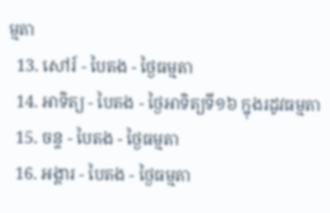ម្មតា
  13. សៅរ៍ - បៃតង - ថ្ងៃធម្មតា
  14. អាទិត្យ - បៃតង - ថ្ងៃអាទិត្យទី១៦ ក្នុងរដូវធម្មតា
  15. ចន្ទ - បៃតង - ថ្ងៃធម្មតា
  16. អង្គារ - បៃតង - ថ្ងៃធម្មតា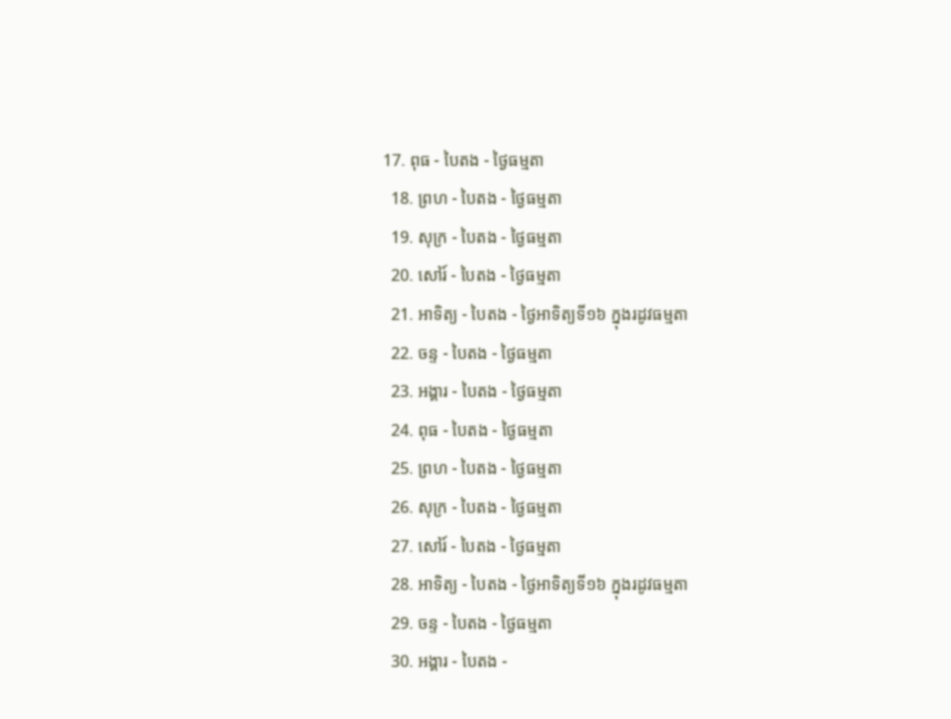17. ពុធ - បៃតង - ថ្ងៃធម្មតា
  18. ព្រហ - បៃតង - ថ្ងៃធម្មតា
  19. សុក្រ - បៃតង - ថ្ងៃធម្មតា
  20. សៅរ៍ - បៃតង - ថ្ងៃធម្មតា
  21. អាទិត្យ - បៃតង - ថ្ងៃអាទិត្យទី១៦ ក្នុងរដូវធម្មតា
  22. ចន្ទ - បៃតង - ថ្ងៃធម្មតា
  23. អង្គារ - បៃតង - ថ្ងៃធម្មតា
  24. ពុធ - បៃតង - ថ្ងៃធម្មតា
  25. ព្រហ - បៃតង - ថ្ងៃធម្មតា
  26. សុក្រ - បៃតង - ថ្ងៃធម្មតា
  27. សៅរ៍ - បៃតង - ថ្ងៃធម្មតា
  28. អាទិត្យ - បៃតង - ថ្ងៃអាទិត្យទី១៦ ក្នុងរដូវធម្មតា
  29. ចន្ទ - បៃតង - ថ្ងៃធម្មតា
  30. អង្គារ - បៃតង -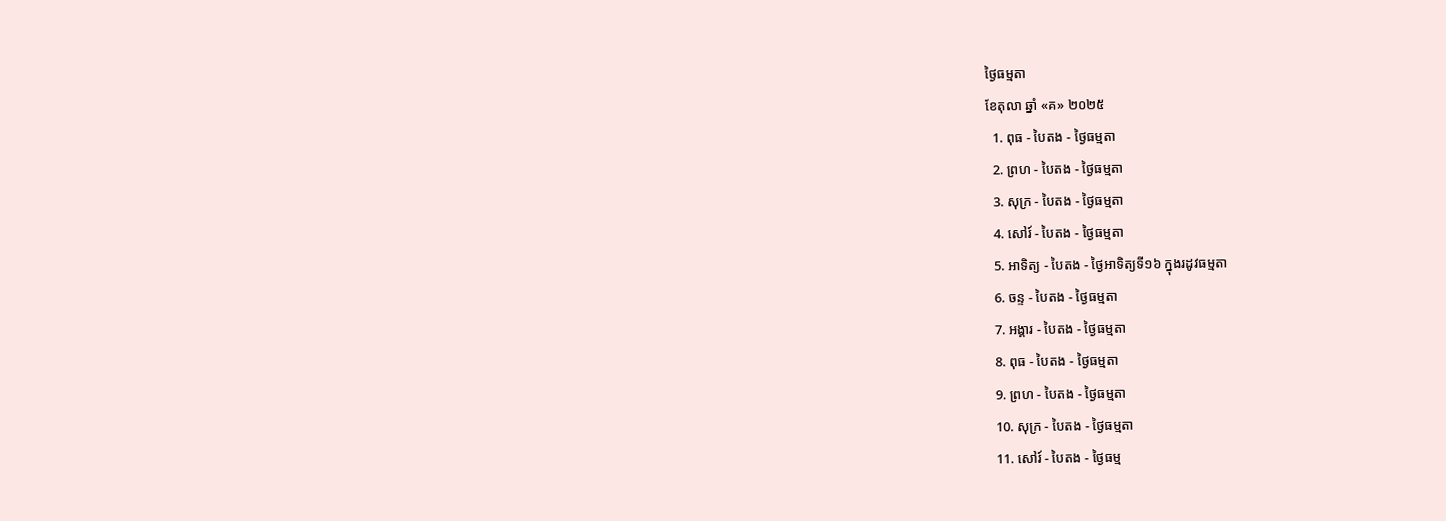ថ្ងៃធម្មតា
ខែតុលា ឆ្នាំ «គ» ២០២៥
  1. ពុធ - បៃតង - ថ្ងៃធម្មតា
  2. ព្រហ - បៃតង - ថ្ងៃធម្មតា
  3. សុក្រ - បៃតង - ថ្ងៃធម្មតា
  4. សៅរ៍ - បៃតង - ថ្ងៃធម្មតា
  5. អាទិត្យ - បៃតង - ថ្ងៃអាទិត្យទី១៦ ក្នុងរដូវធម្មតា
  6. ចន្ទ - បៃតង - ថ្ងៃធម្មតា
  7. អង្គារ - បៃតង - ថ្ងៃធម្មតា
  8. ពុធ - បៃតង - ថ្ងៃធម្មតា
  9. ព្រហ - បៃតង - ថ្ងៃធម្មតា
  10. សុក្រ - បៃតង - ថ្ងៃធម្មតា
  11. សៅរ៍ - បៃតង - ថ្ងៃធម្ម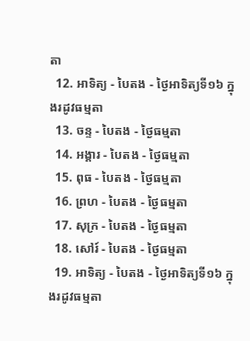តា
  12. អាទិត្យ - បៃតង - ថ្ងៃអាទិត្យទី១៦ ក្នុងរដូវធម្មតា
  13. ចន្ទ - បៃតង - ថ្ងៃធម្មតា
  14. អង្គារ - បៃតង - ថ្ងៃធម្មតា
  15. ពុធ - បៃតង - ថ្ងៃធម្មតា
  16. ព្រហ - បៃតង - ថ្ងៃធម្មតា
  17. សុក្រ - បៃតង - ថ្ងៃធម្មតា
  18. សៅរ៍ - បៃតង - ថ្ងៃធម្មតា
  19. អាទិត្យ - បៃតង - ថ្ងៃអាទិត្យទី១៦ ក្នុងរដូវធម្មតា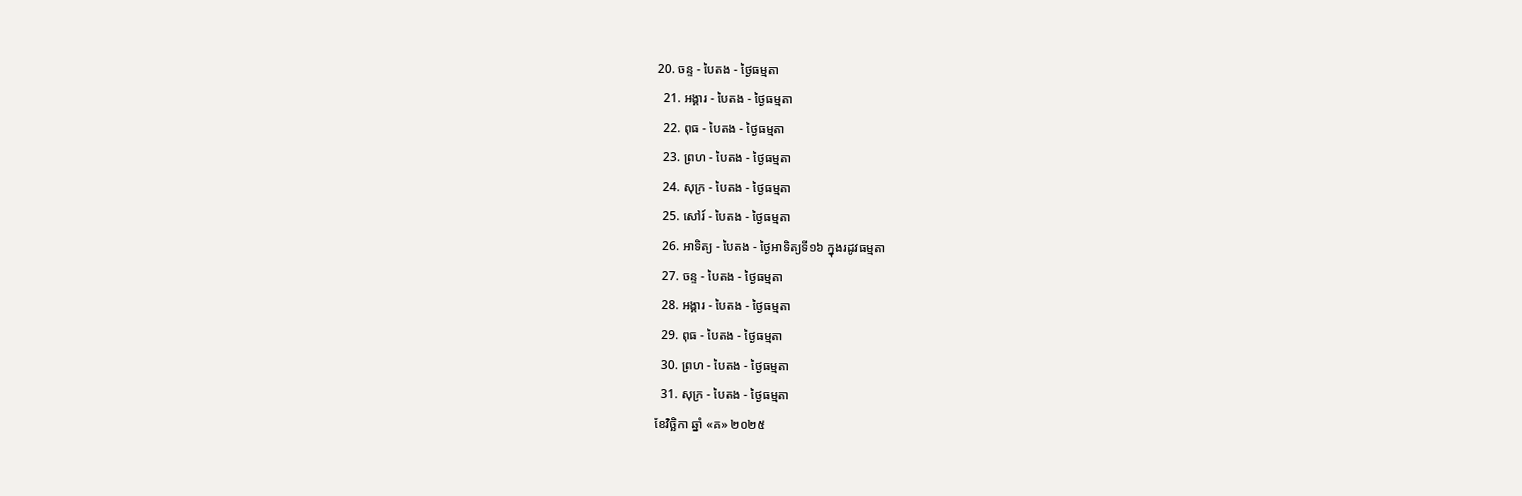20. ចន្ទ - បៃតង - ថ្ងៃធម្មតា
  21. អង្គារ - បៃតង - ថ្ងៃធម្មតា
  22. ពុធ - បៃតង - ថ្ងៃធម្មតា
  23. ព្រហ - បៃតង - ថ្ងៃធម្មតា
  24. សុក្រ - បៃតង - ថ្ងៃធម្មតា
  25. សៅរ៍ - បៃតង - ថ្ងៃធម្មតា
  26. អាទិត្យ - បៃតង - ថ្ងៃអាទិត្យទី១៦ ក្នុងរដូវធម្មតា
  27. ចន្ទ - បៃតង - ថ្ងៃធម្មតា
  28. អង្គារ - បៃតង - ថ្ងៃធម្មតា
  29. ពុធ - បៃតង - ថ្ងៃធម្មតា
  30. ព្រហ - បៃតង - ថ្ងៃធម្មតា
  31. សុក្រ - បៃតង - ថ្ងៃធម្មតា
ខែវិច្ឆិកា ឆ្នាំ «គ» ២០២៥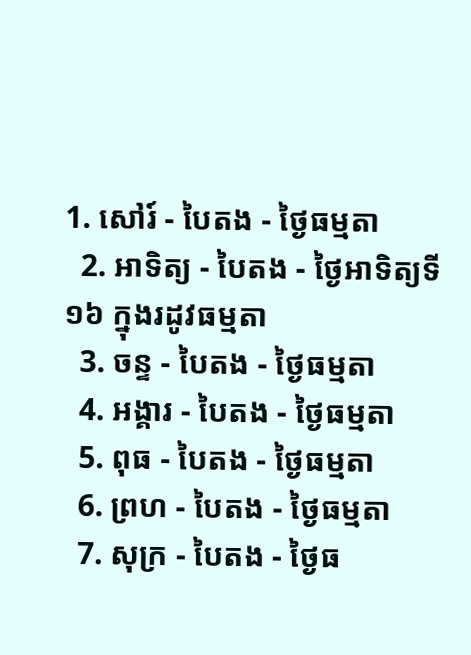1. សៅរ៍ - បៃតង - ថ្ងៃធម្មតា
  2. អាទិត្យ - បៃតង - ថ្ងៃអាទិត្យទី១៦ ក្នុងរដូវធម្មតា
  3. ចន្ទ - បៃតង - ថ្ងៃធម្មតា
  4. អង្គារ - បៃតង - ថ្ងៃធម្មតា
  5. ពុធ - បៃតង - ថ្ងៃធម្មតា
  6. ព្រហ - បៃតង - ថ្ងៃធម្មតា
  7. សុក្រ - បៃតង - ថ្ងៃធ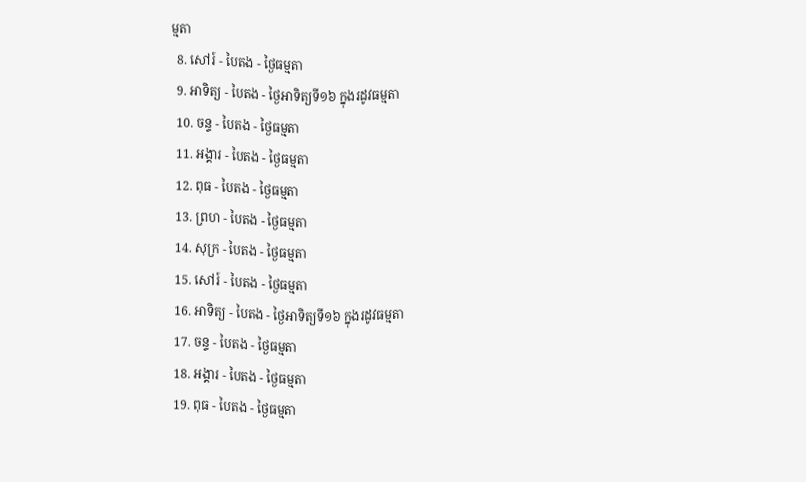ម្មតា
  8. សៅរ៍ - បៃតង - ថ្ងៃធម្មតា
  9. អាទិត្យ - បៃតង - ថ្ងៃអាទិត្យទី១៦ ក្នុងរដូវធម្មតា
  10. ចន្ទ - បៃតង - ថ្ងៃធម្មតា
  11. អង្គារ - បៃតង - ថ្ងៃធម្មតា
  12. ពុធ - បៃតង - ថ្ងៃធម្មតា
  13. ព្រហ - បៃតង - ថ្ងៃធម្មតា
  14. សុក្រ - បៃតង - ថ្ងៃធម្មតា
  15. សៅរ៍ - បៃតង - ថ្ងៃធម្មតា
  16. អាទិត្យ - បៃតង - ថ្ងៃអាទិត្យទី១៦ ក្នុងរដូវធម្មតា
  17. ចន្ទ - បៃតង - ថ្ងៃធម្មតា
  18. អង្គារ - បៃតង - ថ្ងៃធម្មតា
  19. ពុធ - បៃតង - ថ្ងៃធម្មតា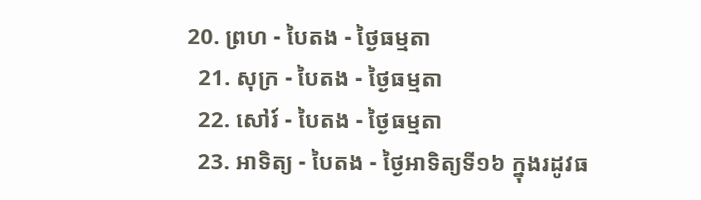20. ព្រហ - បៃតង - ថ្ងៃធម្មតា
  21. សុក្រ - បៃតង - ថ្ងៃធម្មតា
  22. សៅរ៍ - បៃតង - ថ្ងៃធម្មតា
  23. អាទិត្យ - បៃតង - ថ្ងៃអាទិត្យទី១៦ ក្នុងរដូវធ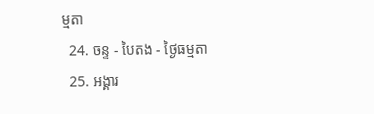ម្មតា
  24. ចន្ទ - បៃតង - ថ្ងៃធម្មតា
  25. អង្គារ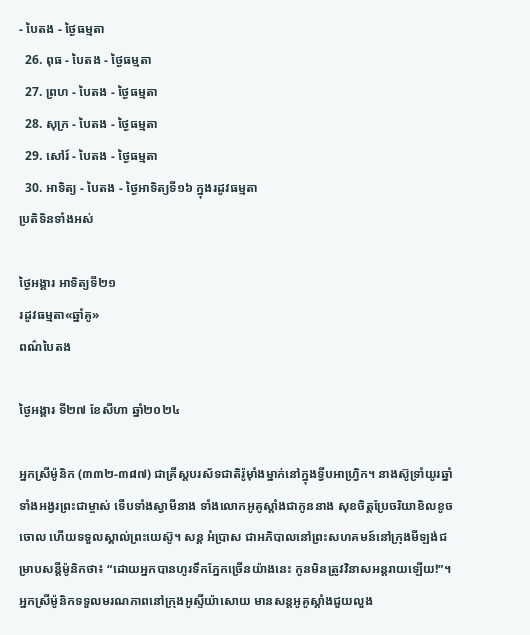- បៃតង - ថ្ងៃធម្មតា
  26. ពុធ - បៃតង - ថ្ងៃធម្មតា
  27. ព្រហ - បៃតង - ថ្ងៃធម្មតា
  28. សុក្រ - បៃតង - ថ្ងៃធម្មតា
  29. សៅរ៍ - បៃតង - ថ្ងៃធម្មតា
  30. អាទិត្យ - បៃតង - ថ្ងៃអាទិត្យទី១៦ ក្នុងរដូវធម្មតា
ប្រតិទិនទាំងអស់

ថ្ងៃអង្គារ អាទិត្យទី២១
រដូវធម្មតា«ឆ្នាំគូ»
ពណ៌បៃតង

ថ្ងៃអង្គារ ទី២៧ ខែសីហា ឆ្នាំ២០២៤

អ្នកស្រីម៉ូនិក (៣៣២-៣៨៧) ជាគ្រីស្តបរស័ទជាតិរ៉ូម៉ាំងម្នាក់នៅក្នុងទ្វីបអាហ្វ្រិក។ នាងស៊ូទ្រាំយូរឆ្នាំ ទាំងអង្វរព្រះជាម្ចាស់ ទើបទាំងស្វាមីនាង ទាំងលោកអូគូស្តាំងជាកូននាង សុខចិត្តប្រែចរិយាខិលខូចចោល ហើយទទួលស្គាល់ព្រះយេស៊ូ។ សន្ត អំប្រាស ជាអភិបាលនៅព្រះសហគមន៍នៅក្រុងមីឡង់ជម្រាបសន្តីម៉ូនិកថា៖ “ដោយអ្នកបានហូរទឹកភ្នែកច្រើនយ៉ាងនេះ កូនមិនត្រូវវិនាសអន្តរាយឡើយ!”។ អ្នកស្រីម៉ូនិកទទួលមរណភាពនៅក្រុងអូស្ទីយ៉ាសោយ មានសន្តអូគូស្តាំងជួយលួង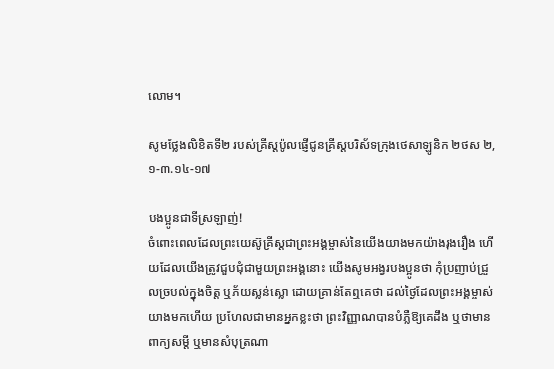លោម។

សូមថ្លែងលិខិតទី២ របស់គ្រីស្ដប៉ូលផ្ញើជូនគ្រីស្ដបរិស័ទក្រុងថេសាឡូនិក ២ថស ២,១-៣.១៤-១៧

បងប្អូនជាទីស្រឡាញ់!
ចំពោះពេលដែលព្រះយេស៊ូគ្រីស្ដជាព្រះអង្គម្ចាស់នៃយើងយាងមកយ៉ាងរុងរឿង ហើយដែលយើងត្រូវជួបជុំជាមួយព្រះអង្គនោះ យើងសូមអង្វរបងប្អូនថា កុំប្រញាប់ជ្រួលច្របល់ក្នុងចិត្ត ឬភ័យស្លន់ស្លោ ដោយគ្រាន់តែឮគេថា ដល់ថ្ងៃដែលព្រះអង្គម្ចាស់យាងមកហើយ ប្រហែលជាមានអ្នកខ្លះថា ព្រះវិញ្ញាណបានបំភ្លឺឱ្យគេដឹង ឬថាមានពាក្យសម្ដី ឬមានសំបុត្រណា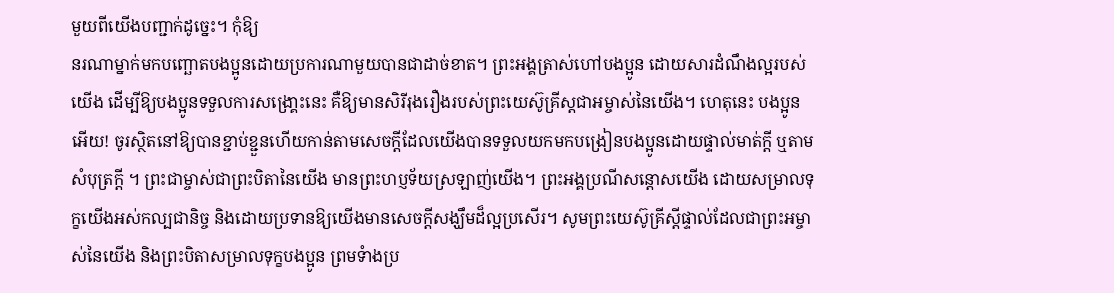មួយពីយើងបញ្ជាក់ដូច្នេះ។ កុំឱ្យ
នរណាម្នាក់មកបញ្ឆោតបងប្អូនដោយប្រការណាមួយបានជាដាច់ខាត។ ព្រះអង្គត្រាស់ហៅបងប្អូន ដោយសារដំណឹងល្អរបស់យើង ដើម្បីឱ្យបងប្អូនទទួលការសង្រោ្គះនេះ គឺឱ្យមានសិរីរុងរឿងរបស់ព្រះយេស៊ូគ្រីស្ដជាអម្ចាស់នៃយើង។ ហេតុនេះ បងប្អូនអើយ! ចូរស្ថិតនៅឱ្យបានខ្ជាប់ខ្ជួនហើយកាន់តាមសេចក្ដីដែលយើងបានទទួលយកមកបង្រៀនបងប្អូនដោយផ្ទាល់មាត់ក្ដី ឬតាមសំបុត្រក្ដី ។ ព្រះជាម្ចាស់ជាព្រះបិតានៃយើង មានព្រះហប្ញទ័យស្រឡាញ់យើង។ ព្រះអង្គប្រណីសន្ដោសយើង ដោយសម្រាលទុក្ខយើងអស់កល្បជានិច្ច និងដោយប្រទានឱ្យយើងមានសេចក្ដីសង្ឃឹមដ៏ល្អប្រសើរ។ សូមព្រះយេស៊ូគ្រីស្ដីផ្ទាល់ដែលជាព្រះអម្ចាស់នៃយើង និងព្រះបិតាសម្រាលទុក្ខបងប្អូន ព្រមទំាងប្រ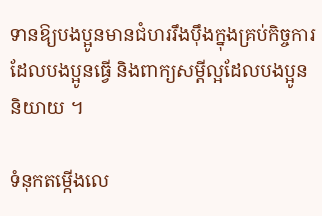ទានឱ្យបងប្អូនមានជំហររឹងប៉ឹងក្នុងគ្រប់កិច្ចការដែលបងប្អូនធើ្វ និងពាក្យសម្ដីល្អដែលបងប្អូននិយាយ ។

ទំនុកតម្កើងលេ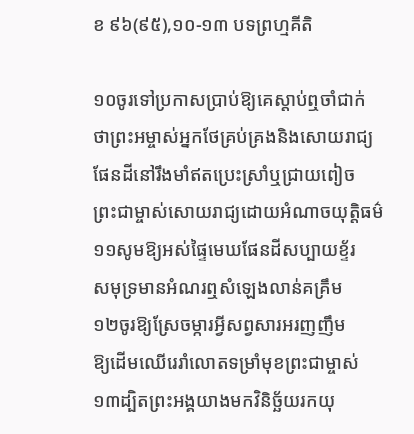ខ ៩៦(៩៥),១០-១៣ បទព្រហ្មគីតិ

១០ចូរទៅប្រកាសប្រាប់ឱ្យគេស្តាប់ឮចាំជាក់
ថាព្រះអម្ចាស់អ្នកថែគ្រប់គ្រងនិងសោយរាជ្យ
ផែនដីនៅរឹងមាំឥតប្រេះស្រាំឬជ្រាយពៀច
ព្រះជាម្ចាស់សោយរាជ្យដោយអំណាចយុត្តិធម៌
១១សូមឱ្យអស់ផ្ទៃមេឃផែនដីសប្បាយខ្ទ័រ
សមុទ្រមានអំណរឮសំឡេងលាន់គគ្រឹម
១២ចូរឱ្យស្រែចម្ការអ្វីសព្វសារអរញញឹម
ឱ្យដើមឈើរេរាំលោតទម្រាំមុខព្រះជាម្ចាស់
១៣ដ្បិតព្រះអង្គយាងមកវិនិច្ឆ័យរកយុ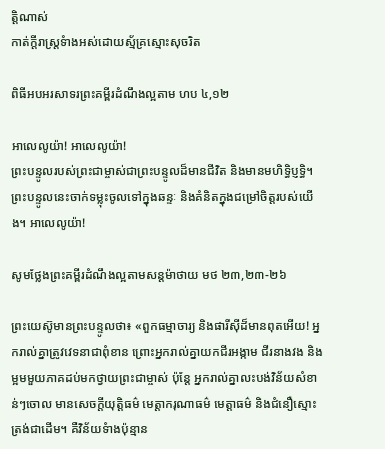ត្តិណាស់
កាត់ក្ដីរាស្រ្ដទំាងអស់ដោយស្ម័គ្រស្មោះសុចរិត

ពិធីអបអរសាទរព្រះគម្ពីរដំណឹងល្អតាម ហប ៤,១២

អាលេលូយ៉ា! អាលេលូយ៉ា!
ព្រះបន្ទូលរបស់ព្រះជាម្ចាស់ជាព្រះបន្ទូលដ៏មានជីវិត និងមានមហិទ្ធិប្ញទ្ធិ។ ព្រះបន្ទូលនេះចាក់ទម្លុះចូលទៅក្នុងឆន្ទៈ និងគំនិតក្នុងជម្រៅចិត្តរបស់យើង។ អាលេលូយ៉ា!

សូមថ្លែងព្រះគម្ពីរដំណឹងល្អតាមសន្តម៉ាថាយ មថ ២៣,២៣-២៦

ព្រះយេស៊ូមានព្រះបន្ទូលថា៖ «ពួកធម្មាចារ្យ និងផារីស៊ីដ៏មានពុតអើយ! អ្នករាល់គ្នាត្រូវវេទនាជាពុំខាន ព្រោះអ្នករាល់គ្នាយកជីរអង្កាម ជីរនាងវង និងម្អមមួយភាគដប់មកថ្វាយព្រះជាម្ចាស់ ប៉ុន្ដែ អ្នករាល់គ្នាលះបង់វិន័យសំខាន់ៗចោល មានសេចក្ដីយុត្តិធម៌ មេត្តាករុណាធម៌ មេត្តាធម៌ និងជំនឿស្មោះត្រង់ជាដើម។ គឺវិន័យទំាងប៉ុន្មាន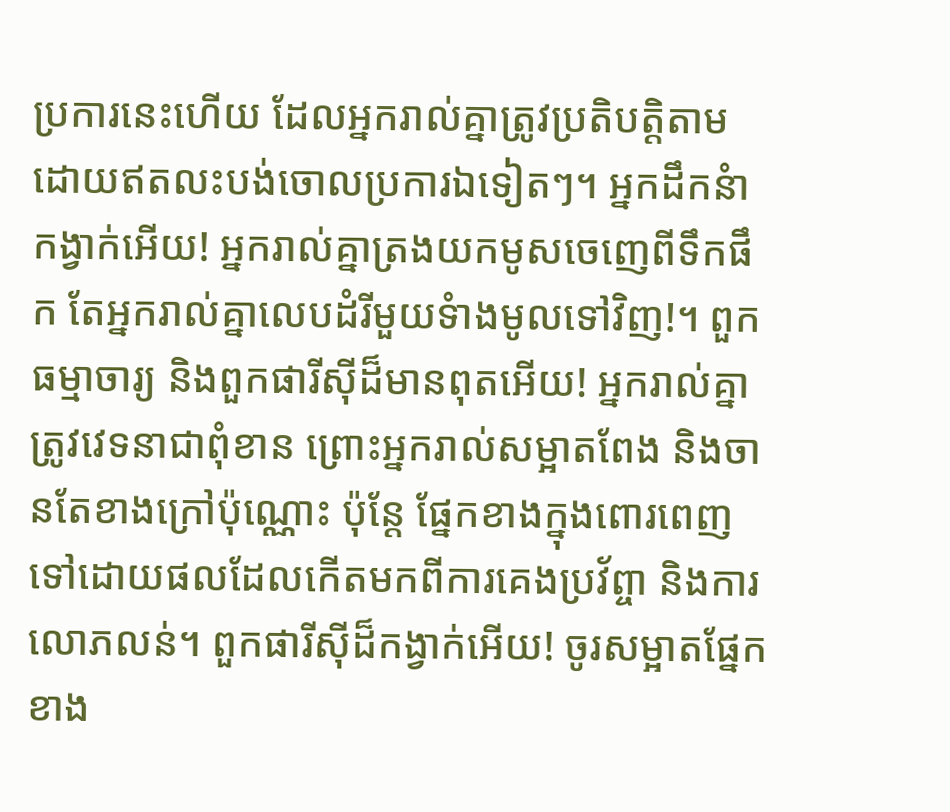ប្រការនេះហើយ ដែលអ្នករាល់គ្នាត្រូវប្រតិបត្តិតាម ដោយឥតលះបង់ចោលប្រការឯទៀតៗ។ អ្នកដឹកនំាកង្វាក់អើយ! អ្នករាល់គ្នាត្រងយកមូសចេញេពីទឹកផឹក តែអ្នករាល់គ្នាលេបដំរីមួយទំាងមូលទៅវិញ!។ ពួកធម្មាចារ្យ និងពួកផារីស៊ីដ៏មានពុតអើយ! អ្នករាល់គ្នាត្រូវវេទនាជាពុំខាន ព្រោះអ្នករាល់សម្អាតពែង និងចានតែខាងក្រៅប៉ុណ្ណោះ ប៉ុន្ដែ ផ្នែកខាងក្នុងពោរពេញទៅដោយផលដែលកើតមកពីការគេងប្រវ័ព្ចា និងការលោភលន់។ ពួកផារីស៊ីដ៏កង្វាក់អើយ! ចូរសម្អាតផ្នែកខាង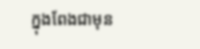ក្នុងពែងជាមុន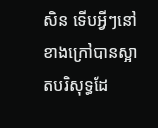សិន ទើបអ្វីៗនៅខាងក្រៅបានស្អាតបរិសុទ្ធដែ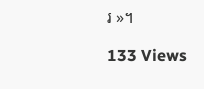រ »។

133 Views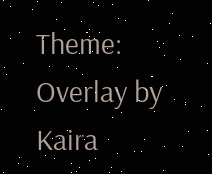Theme: Overlay by Kaira